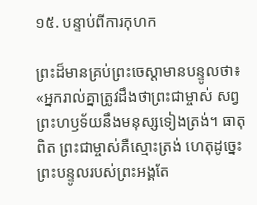១៥. បន្ទាប់ពីការកុហក

ព្រះដ៏មានគ្រប់ព្រះចេស្ដាមានបន្ទូលថា៖ «អ្នករាល់គ្នាត្រូវដឹងថាព្រះជាម្ចាស់ សព្វព្រះហឫទ័យនឹងមនុស្សទៀងត្រង់។ ធាតុពិត ព្រះជាម្ចាស់គឺស្មោះត្រង់ ហេតុដូច្នេះ ព្រះបន្ទូលរបស់ព្រះអង្គតែ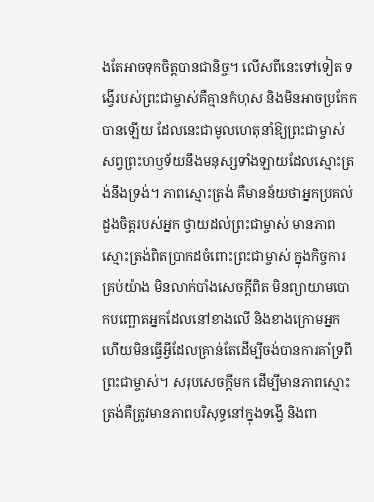ងតែអាចទុកចិត្តបានជានិច្ច។ លើសពីនេះទៅទៀត ទង្វើរបស់ព្រះជាម្ចាស់គឺគ្មានកំហុស និងមិនអាចប្រកែកបានឡើយ ដែលនេះជាមូលហេតុនាំឱ្យព្រះជាម្ចាស់ សព្វព្រះហឫទ័យនឹងមនុស្សទាំងឡាយដែលស្មោះត្រង់នឹងទ្រង់។ ភាពស្មោះត្រង់ គឺមានន័យថាអ្នកប្រគល់ដួងចិត្តរបស់អ្នក ថ្វាយដល់ព្រះជាម្ចាស់ មានភាពស្មោះត្រង់ពិតប្រាកដចំពោះព្រះជាម្ចាស់ ក្នុងកិច្ចការគ្រប់យ៉ាង មិនលាក់បាំងសេចក្ដីពិត មិនព្យាយាមបោកបញ្ឆោតអ្នកដែលនៅខាងលើ និងខាងក្រោមអ្នក ហើយមិនធ្វើអ្វីដែលគ្រាន់តែដើម្បីចង់បានការគាំទ្រពីព្រះជាម្ចាស់។ សរុបសេចក្ដីមក ដើម្បីមានភាពស្មោះត្រង់គឺត្រូវមានភាពបរិសុទ្ធនៅក្នុងទង្វើ និងពា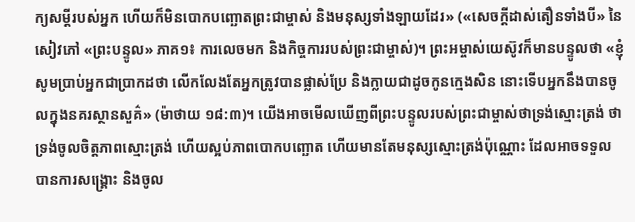ក្យសម្ដីរបស់អ្នក ហើយក៏មិនបោកបញ្ឆោតព្រះជាម្ចាស់ និងមនុស្សទាំងឡាយដែរ» («សេចក្ដីដាស់តឿនទាំងបី» នៃសៀវភៅ «ព្រះបន្ទូល» ភាគ១៖ ការលេចមក និងកិច្ចការរបស់ព្រះជាម្ចាស់)។ ព្រះអម្ចាស់យេស៊ូវក៏មានបន្ទូលថា «ខ្ញុំសូមប្រាប់អ្នកជាប្រាកដថា លើកលែងតែអ្នកត្រូវបានផ្លាស់ប្រែ និងក្លាយជាដូចកូនក្មេងសិន នោះទើបអ្នកនឹងបានចូលក្នុងនគរស្ថានសួគ៌» (ម៉ាថាយ ១៨:៣)។ យើងអាចមើលឃើញពីព្រះបន្ទូលរបស់ព្រះជាម្ចាស់ថាទ្រង់ស្មោះត្រង់ ថាទ្រង់ចូលចិត្តភាពស្មោះត្រង់ ហើយស្អប់ភាពបោកបញ្ឆោត ហើយមានតែមនុស្សស្មោះត្រង់ប៉ុណ្ណោះ ដែលអាចទទួលបានការសង្រ្គោះ និងចូល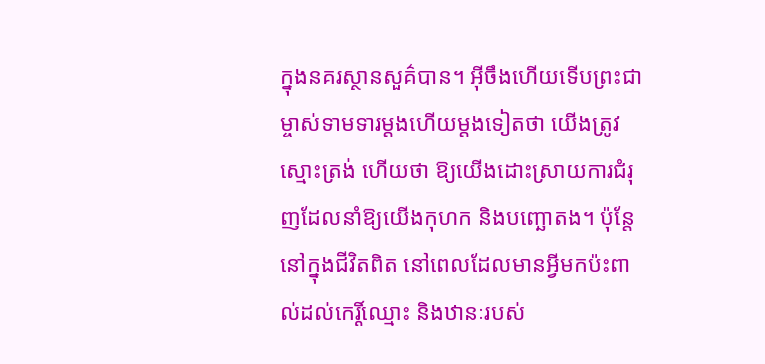ក្នុងនគរស្ថានសួគ៌បាន។ អ៊ីចឹងហើយទើបព្រះជាម្ចាស់ទាមទារម្តងហើយម្តងទៀតថា យើងត្រូវស្មោះត្រង់ ហើយថា ឱ្យយើងដោះស្រាយការជំរុញដែលនាំឱ្យយើងកុហក និងបញ្ឆោតង។ ប៉ុន្តែនៅក្នុងជីវិតពិត នៅពេលដែលមានអ្វីមកប៉ះពាល់ដល់កេរ្តិ៍ឈ្មោះ និងឋានៈរបស់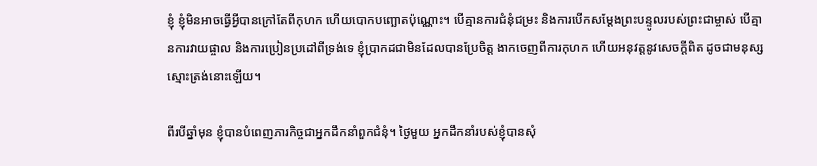ខ្ញុំ ខ្ញុំមិនអាចធ្វើអ្វីបានក្រៅតែពីកុហក ហើយបោកបញ្ឆោតប៉ុណ្ណោះ។ បើគ្មានការជំនុំជម្រះ និងការបើកសម្តែងព្រះបន្ទូលរបស់ព្រះជាម្ចាស់ បើគ្មានការវាយផ្ចាល និងការប្រៀនប្រដៅពីទ្រង់ទេ ខ្ញុំប្រាកដជាមិនដែលបានប្រែចិត្ត ងាកចេញពីការកុហក ហើយអនុវត្តនូវសេចក្ដីពិត ដូចជាមនុស្សស្មោះត្រង់នោះឡើយ។

ពីរបីឆ្នាំមុន ខ្ញុំបានបំពេញភារកិច្ចជាអ្នកដឹកនាំពួកជំនុំ។ ថ្ងៃមួយ អ្នកដឹកនាំរបស់ខ្ញុំបានសុំ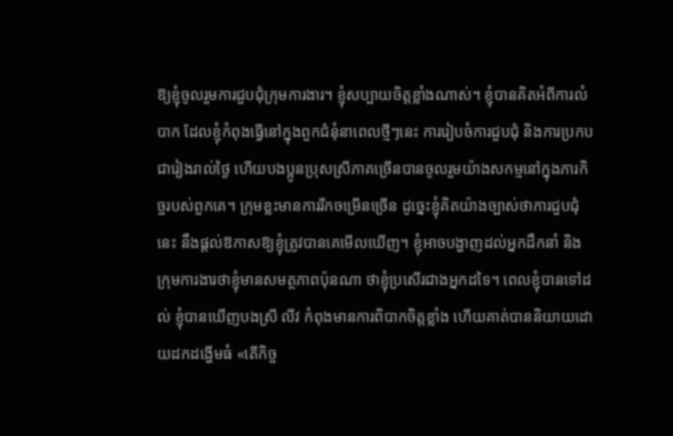ឱ្យខ្ញុំចូលរួមការជួបជុំក្រុមការងារ។ ខ្ញុំសប្បាយចិត្តខ្លាំងណាស់។ ខ្ញុំបានគិតអំពីការលំបាក ដែលខ្ញុំកំពុងធ្វើនៅក្នុងពួកជំនុំនាពេលថ្មីៗនេះ ការរៀបចំការជួបជុំ និងការប្រកបជារៀងរាល់ថ្ងៃ ហើយបងប្អូនប្រុសស្រីភាគច្រើនបានចូលរួមយ៉ាងសកម្មនៅក្នុងភារកិច្ចរបស់ពួកគេ។ ក្រុមខ្លះមានការរីកចម្រើនច្រើន ដូច្នេះខ្ញុំគិតយ៉ាងច្បាស់ថាការជួបជុំនេះ នឹងផ្ដល់ឱកាសឱ្យខ្ញុំត្រូវបានគេមើលឃើញ។ ខ្ញុំអាចបង្ហាញដល់អ្នកដឹកនាំ និងក្រុមការងារថាខ្ញុំមានសមត្ថភាពប៉ុនណា ថាខ្ញុំប្រសើរជាងអ្នកដទៃ។ ពេលខ្ញុំបានទៅដល់ ខ្ញុំបានឃើញបងស្រី លីវ កំពុងមានការពិបាកចិត្តខ្លាំង ហើយគាត់បាននិយាយដោយដកដង្ហើមធំ «តើកិច្ច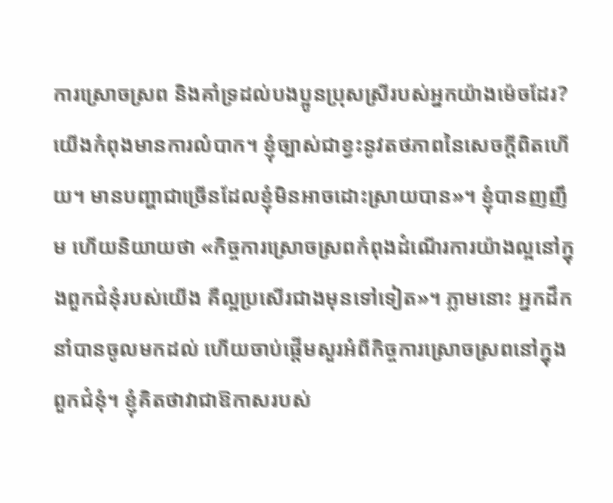ការស្រោចស្រព និងគាំទ្រដល់បងប្អូនប្រុសស្រីរបស់អ្នកយ៉ាងម៉េចដែរ? យើងកំពុងមានការលំបាក។ ខ្ញុំច្បាស់ជាខ្វះនូវតថភាពនៃសេចក្ដីពិតហើយ។ មានបញ្ហាជាច្រើនដែលខ្ញុំមិនអាចដោះស្រាយបាន»។ ខ្ញុំបានញញឹម ហើយនិយាយថា «កិច្ចការស្រោចស្រពកំពុងដំណើរការយ៉ាងល្អនៅក្នុងពួកជំនុំរបស់យើង គឺល្អប្រសើរជាងមុនទៅទៀត»។ ភ្លាមនោះ អ្នកដឹកនាំបានចូលមកដល់ ហើយចាប់ផ្តើមសួរអំពីកិច្ចការស្រោចស្រពនៅក្នុងពួកជំនុំ។ ខ្ញុំគិតថាវាជាឱកាសរបស់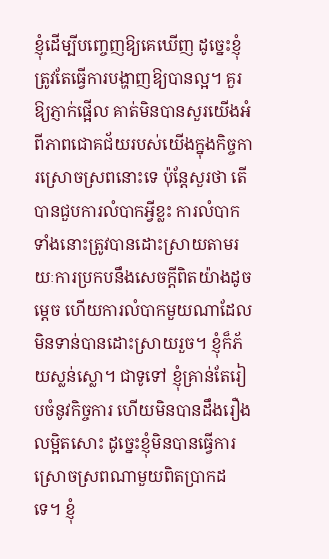ខ្ញុំដើម្បីបញ្ចេញឱ្យគេឃើញ ដូច្នេះខ្ញុំត្រូវតែធ្វើការបង្ហាញឱ្យបានល្អ។ គួរឱ្យភ្ញាក់ផ្អើល គាត់មិនបានសួរយើងអំពីភាពជោគជ័យរបស់យើងក្នុងកិច្ចការស្រោចស្រពនោះទេ ប៉ុន្តែសួរថា តើបានជួបការលំបាកអ្វីខ្លះ ការលំបាកទាំងនោះត្រូវបានដោះស្រាយតាមរយៈការប្រកបនឹងសេចក្ដីពិតយ៉ាងដូចម្ដេច ហើយការលំបាកមួយណាដែលមិនទាន់បានដោះស្រាយរួច។ ខ្ញុំក៏ភ័យស្លន់ស្លោ។ ជាទូទៅ ខ្ញុំគ្រាន់តែរៀបចំនូវកិច្ចការ ហើយមិនបានដឹងរឿងលម្អិតសោះ ដូច្នេះខ្ញុំមិនបានធ្វើការស្រោចស្រពណាមួយពិតប្រាកដទេ។ ខ្ញុំ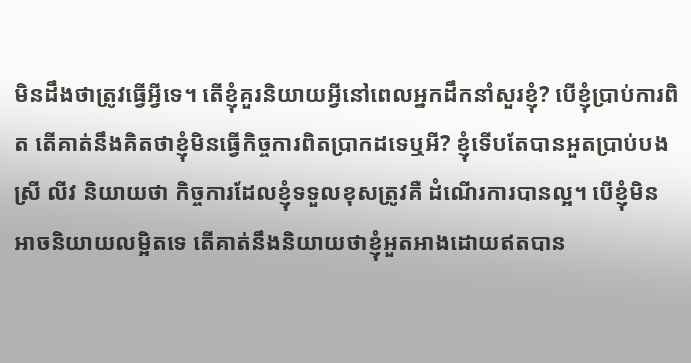មិនដឹងថាត្រូវធ្វើអ្វីទេ។ តើខ្ញុំគួរនិយាយអ្វីនៅពេលអ្នកដឹកនាំសួរខ្ញុំ? បើខ្ញុំប្រាប់ការពិត តើគាត់នឹងគិតថាខ្ញុំមិនធ្វើកិច្ចការពិតប្រាកដទេឬអី? ខ្ញុំទើបតែបានអួតប្រាប់បងស្រី លីវ និយាយថា កិច្ចការដែលខ្ញុំទទួលខុសត្រូវគឺ ដំណើរការបានល្អ។ បើខ្ញុំមិនអាចនិយាយលម្អិតទេ តើគាត់នឹងនិយាយថាខ្ញុំអួតអាងដោយឥតបាន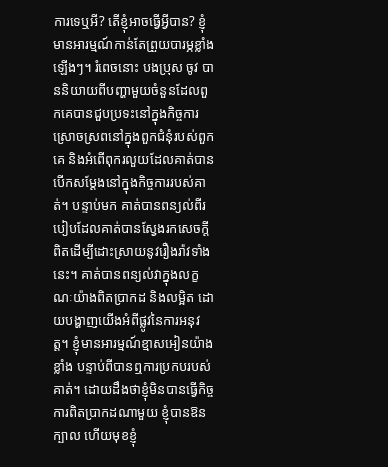ការទេឬអី? តើខ្ញុំអាចធ្វើអ្វីបាន? ខ្ញុំមានអារម្មណ៍កាន់តែព្រួយបារម្ភខ្លាំងឡើងៗ។ រំពេចនោះ បងប្រុស ចូវ បាននិយាយពីបញ្ហាមួយចំនួនដែលពួកគេបានជួបប្រទះនៅក្នុងកិច្ចការស្រោចស្រពនៅក្នុងពួកជំនុំរបស់ពួកគេ និងអំពើពុករលួយដែលគាត់បានបើកសម្ដែងនៅក្នុងកិច្ចការរបស់គាត់។ បន្ទាប់មក គាត់បានពន្យល់ពីរបៀបដែលគាត់បានស្វែងរកសេចក្ដីពិតដើម្បីដោះស្រាយនូវរឿងរ៉ាវទាំងនេះ។ គាត់បានពន្យល់វាក្នុងលក្ខណៈយ៉ាងពិតប្រាកដ និងលម្អិត ដោយបង្ហាញយើងអំពីផ្លូវនៃការអនុវត្ត។ ខ្ញុំមានអារម្មណ៍ខ្មាសអៀនយ៉ាងខ្លាំង បន្ទាប់ពីបានឮការប្រកបរបស់គាត់។ ដោយដឹងថាខ្ញុំមិនបានធ្វើកិច្ចការពិតប្រាកដណាមួយ ខ្ញុំបានឱនក្បាល ហើយមុខខ្ញុំ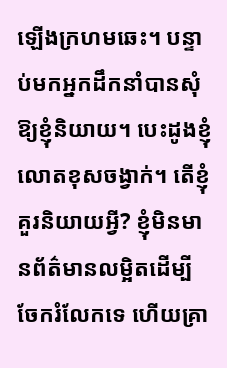ឡើងក្រហមឆេះ។ បន្ទាប់មកអ្នកដឹកនាំបានសុំឱ្យខ្ញុំនិយាយ។ បេះដូងខ្ញុំលោតខុសចង្វាក់។ តើខ្ញុំគួរនិយាយអ្វី? ខ្ញុំមិនមានព័ត៌មានលម្អិតដើម្បីចែករំលែកទេ ហើយគ្រា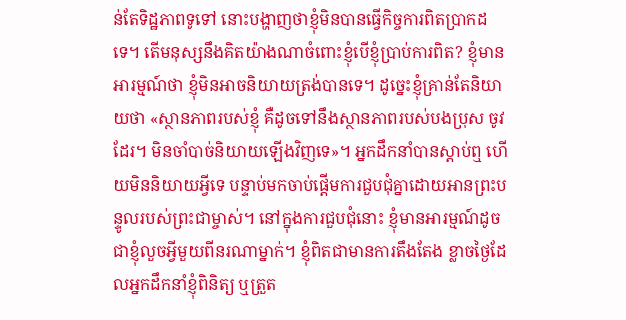ន់តែទិដ្ឋភាពទូទៅ នោះបង្ហាញថាខ្ញុំមិនបានធ្វើកិច្ចការពិតប្រាកដទេ។ តើមនុស្សនឹងគិតយ៉ាងណាចំពោះខ្ញុំបើខ្ញុំប្រាប់ការពិត? ខ្ញុំមានអារម្មណ៍ថា ខ្ញុំមិនអាចនិយាយត្រង់បានទេ។ ដូច្នេះខ្ញុំគ្រាន់តែនិយាយថា «ស្ថានភាពរបស់ខ្ញុំ គឺដូចទៅនឹងស្ថានភាពរបស់បងប្រុស ចូវ ដែរ។ មិនចាំបាច់និយាយឡើងវិញទេ»។ អ្នកដឹកនាំបានស្តាប់ឮ ហើយមិននិយាយអ្វីទេ បន្ទាប់មកចាប់ផ្តើមការជួបជុំគ្នាដោយអានព្រះបន្ទូលរបស់ព្រះជាម្ចាស់។ នៅក្នុងការជួបជុំនោះ ខ្ញុំមានអារម្មណ៍ដូចជាខ្ញុំលួចអ្វីមួយពីនរណាម្នាក់។ ខ្ញុំពិតជាមានការតឹងតែង ខ្លាចថ្ងៃដែលអ្នកដឹកនាំខ្ញុំពិនិត្យ ឬត្រួត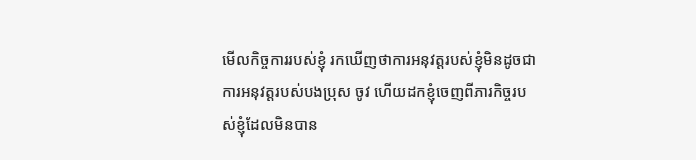មើលកិច្ចការរបស់ខ្ញុំ រកឃើញថាការអនុវត្តរបស់ខ្ញុំមិនដូចជាការអនុវត្តរបស់បងប្រុស ចូវ ហើយដកខ្ញុំចេញពីភារកិច្ចរបស់ខ្ញុំដែលមិនបាន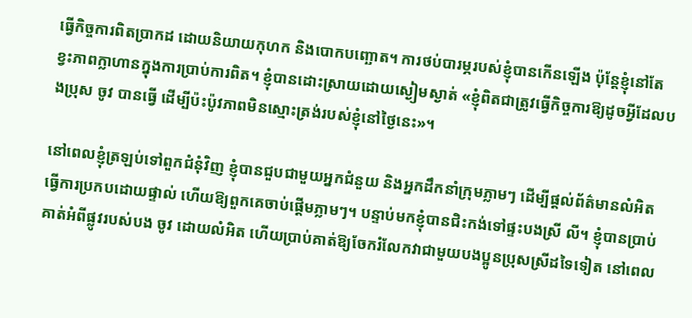ធ្វើកិច្ចការពិតប្រាកដ ដោយនិយាយកុហក និងបោកបញ្ឆោត។ ការថប់បារម្ភរបស់ខ្ញុំបានកើនឡើង ប៉ុន្តែខ្ញុំនៅតែខ្វះភាពក្លាហានក្នុងការប្រាប់ការពិត។ ខ្ញុំបានដោះស្រាយដោយស្ងៀមស្ងាត់ «ខ្ញុំពិតជាត្រូវធ្វើកិច្ចការឱ្យដូចអ្វីដែលបងប្រុស ចូវ បានធ្វើ ដើម្បីប៉ះប៉ូវភាពមិនស្មោះត្រង់របស់ខ្ញុំនៅថ្ងៃនេះ»។

នៅពេលខ្ញុំត្រឡប់ទៅពួកជំនុំវិញ ខ្ញុំបានជួបជាមួយអ្នកជំនួយ និងអ្នកដឹកនាំក្រុមភ្លាមៗ ដើម្បីផ្តល់ព័ត៌មានលំអិត ធ្វើការប្រកបដោយផ្ទាល់ ហើយឱ្យពួកគេចាប់ផ្តើមភ្លាមៗ។ បន្ទាប់មកខ្ញុំបានជិះកង់ទៅផ្ទះបងស្រី លី។ ខ្ញុំបានប្រាប់គាត់អំពីផ្លូវរបស់បង ចូវ ដោយលំអិត ហើយប្រាប់គាត់ឱ្យចែករំលែកវាជាមួយបងប្អូនប្រុសស្រីដទៃទៀត នៅពេល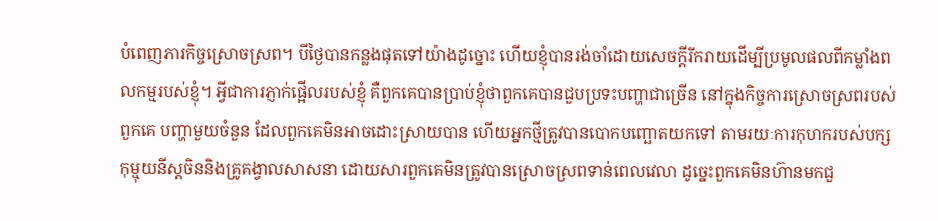បំពេញភារកិច្ចស្រោចស្រព។ បីថ្ងៃបានកន្លងផុតទៅយ៉ាងដូច្នោះ ហើយខ្ញុំបានរង់ចាំដោយសេចក្តីរីករាយដើម្បីប្រមូលផលពីកម្លាំងពលកម្មរបស់ខ្ញុំ។ អ្វីជាការភ្ញាក់ផ្អើលរបស់ខ្ញុំ គឺពួកគេបានប្រាប់ខ្ញុំថាពួកគេបានជួបប្រទះបញ្ហាជាច្រើន នៅក្នុងកិច្ចការស្រោចស្រពរបស់ពួកគេ បញ្ហាមួយចំនួន ដែលពួកគេមិនអាចដោះស្រាយបាន ហើយអ្នកថ្មីត្រូវបានបោកបញ្ឆោតយកទៅ តាមរយៈការកុហករបស់បក្សកុម្មុយនីស្ដចិននិងគ្រូគង្វាលសាសនា ដោយសារពួកគេមិនត្រូវបានស្រោចស្រពទាន់ពេលវេលា ដូច្នេះពួកគេមិនហ៊ានមកជួ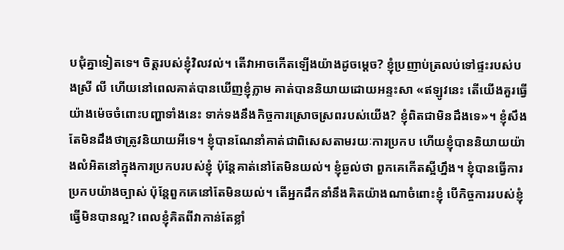បជុំគ្នាទៀតទេ។ ចិត្តរបស់ខ្ញុំវិលវល់។ តើវាអាចកើតឡើងយ៉ាងដូចម្តេច? ខ្ញុំប្រញាប់ត្រលប់ទៅផ្ទះរបស់បងស្រី លី ហើយនៅពេលគាត់បានឃើញខ្ញុំភ្លាម គាត់បាននិយាយដោយអន្ទះសា «ឥឡូវនេះ តើយើងគួរធ្វើយ៉ាងម៉េចចំពោះបញ្ហាទាំងនេះ ទាក់ទងនឹងកិច្ចការស្រោចស្រពរបស់យើង? ខ្ញុំពិតជាមិនដឹងទេ»។ ខ្ញុំសឹងតែមិនដឹងថាត្រូវនិយាយអីទេ។ ខ្ញុំបានណែនាំគាត់ជាពិសេសតាមរយៈការប្រកប ហើយខ្ញុំបាននិយាយយ៉ាងលំអិតនៅក្នុងការប្រកបរបស់ខ្ញុំ ប៉ុន្តែគាត់នៅតែមិនយល់។ ខ្ញុំឆ្ងល់ថា ពួកគេកើតស្អីហ្នឹង។ ខ្ញុំបានធ្វើការប្រកបយ៉ាងច្បាស់ ប៉ុន្តែពួកគេនៅតែមិនយល់។ តើអ្នកដឹកនាំនឹងគិតយ៉ាងណាចំពោះខ្ញុំ បើកិច្ចការរបស់ខ្ញុំធ្វើមិនបានល្អ? ពេលខ្ញុំគិតពីវាកាន់តែខ្លាំ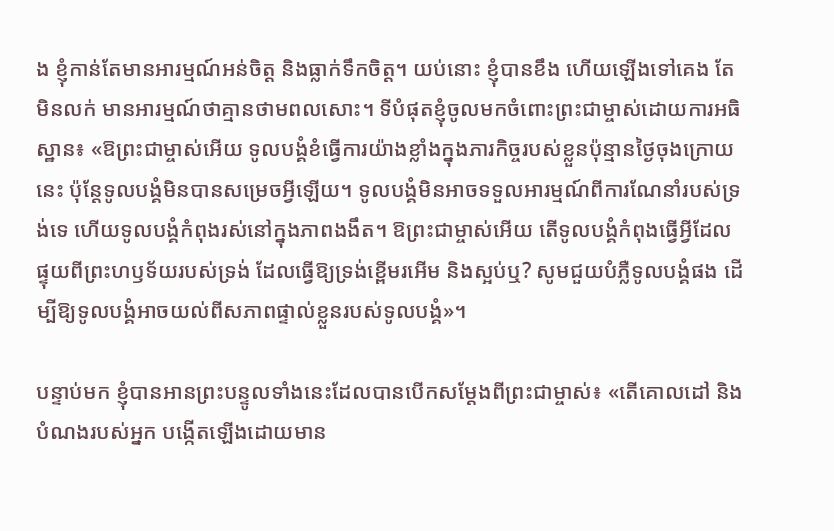ង ខ្ញុំកាន់តែមានអារម្មណ៍អន់ចិត្ត និងធ្លាក់ទឹកចិត្ត។ យប់នោះ ខ្ញុំបានខឹង ហើយឡើងទៅគេង តែមិនលក់ មានអារម្មណ៍ថាគ្មានថាមពលសោះ។ ទីបំផុតខ្ញុំចូលមកចំពោះព្រះជាម្ចាស់ដោយការអធិស្ឋាន៖ «ឱព្រះជាម្ចាស់អើយ ទូលបង្គំខំធ្វើការយ៉ាងខ្លាំងក្នុងភារកិច្ចរបស់ខ្លួនប៉ុន្មានថ្ងៃចុងក្រោយនេះ ប៉ុន្តែទូលបង្គំមិនបានសម្រេចអ្វីឡើយ។ ទូលបង្គំមិនអាចទទួលអារម្មណ៍ពីការណែនាំរបស់ទ្រង់ទេ ហើយទូលបង្គំកំពុងរស់នៅក្នុងភាពងងឹត។ ឱព្រះជាម្ចាស់អើយ តើទូលបង្គំកំពុងធ្វើអ្វីដែលផ្ទុយពីព្រះហឫទ័យរបស់ទ្រង់ ដែលធ្វើឱ្យទ្រង់ខ្ពើមរអើម និងស្អប់ឬ? សូមជួយបំភ្លឺទូលបង្គំផង ដើម្បីឱ្យទូលបង្គំអាចយល់ពីសភាពផ្ទាល់ខ្លួនរបស់ទូលបង្គំ»។

បន្ទាប់មក ខ្ញុំបានអានព្រះបន្ទូលទាំងនេះដែលបានបើកសម្ដែងពីព្រះជាម្ចាស់៖ «តើគោលដៅ និងបំណងរបស់អ្នក បង្កើតឡើងដោយមាន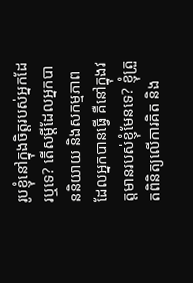រូបខ្ញុំនៅក្នុងចិត្តរបស់អ្នកដែរឬទេ? តើសម្ដីដែលអ្នកបាននិយាយ និងសកម្មភាពដែលអ្នកបានធ្វើ គឺនៅក្នុងវត្តមានរបស់ខ្ញុំមែនទេ? ខ្ញុំត្រួតពិនិត្យលើការគិត និង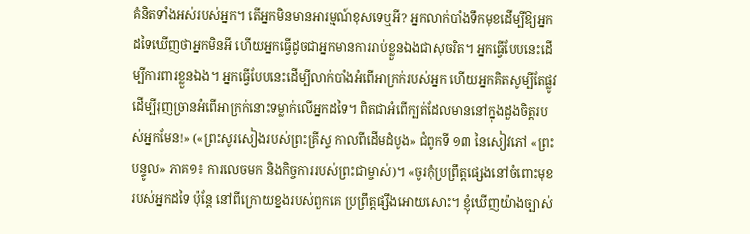គំនិតទាំងអស់របស់អ្នក។ តើអ្នកមិនមានអារម្មណ៍ខុសទេឬអី? អ្នកលាក់បាំងទឹកមុខដើម្បីឱ្យអ្នកដទៃឃើញថាអ្នកមិនអី ហើយអ្នកធ្វើដូចជាអ្នកមានការរាប់ខ្លួនឯងជាសុចរិត។ អ្នកធ្វើបែបនេះដើម្បីការពារខ្លួនឯង។ អ្នកធ្វើបែបនេះដើម្បីលាក់បាំងអំពើអាក្រក់របស់អ្នក ហើយអ្នកគិតសូម្បីតែផ្លូវដើម្បីរុញច្រានអំពើអាក្រក់នោះទម្លាក់លើអ្នកដទៃ។ ពិតជាអំពើក្បត់ដែលមាននៅក្នុងដួងចិត្តរបស់អ្នកមែន!» («ព្រះសូរសៀងរបស់ព្រះគ្រីស្ទ កាលពីដើមដំបូង» ជំពូកទី ១៣ នៃសៀវភៅ «ព្រះបន្ទូល» ភាគ១៖ ការលេចមក និងកិច្ចការរបស់ព្រះជាម្ចាស់)។ «ចូរកុំប្រព្រឹត្តផ្សេងនៅចំពោះមុខរបស់អ្នកដទៃ ប៉ុន្តែ នៅពីក្រោយខ្នងរបស់ពួកគេ ប្រព្រឹត្តផ្សឹងអោយសោះ។ ខ្ញុំឃើញយ៉ាងច្បាស់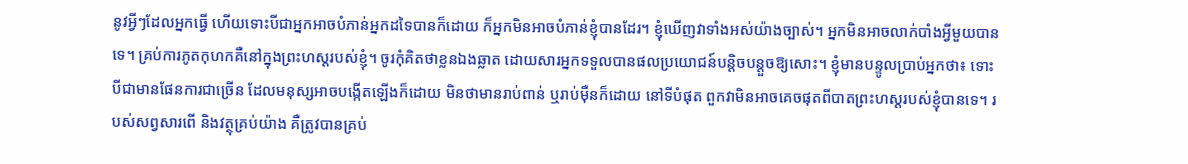នូវអ្វីៗដែលអ្នកធ្វើ ហើយទោះបីជាអ្នកអាចបំភាន់អ្នកដទៃបានក៏ដោយ ក៏អ្នកមិនអាចបំភាន់ខ្ញុំបានដែរ។ ខ្ញុំឃើញវាទាំងអស់យ៉ាងច្បាស់។ អ្នកមិនអាចលាក់បាំងអ្វីមួយបានទេ។ គ្រប់ការភូតកុហកគឺនៅក្នុងព្រះហស្ដរបស់ខ្ញុំ។ ចូរកុំគិតថាខ្លនឯងឆ្លាត ដោយសារអ្នកទទួលបានផលប្រយោជន៍បន្តិចបន្តួចឱ្យសោះ។ ខ្ញុំមានបន្ទូលប្រាប់អ្នកថា៖ ទោះបីជាមានផែនការជាច្រើន ដែលមនុស្សអាចបង្កើតឡើងក៏ដោយ មិនថាមានរាប់ពាន់ ឬរាប់ម៉ឺនក៏ដោយ នៅទីបំផុត ពួកវាមិនអាចគេចផុតពីបាតព្រះហស្ដរបស់ខ្ញុំបានទេ។ របស់សព្វសារពើ និងវត្ថុគ្រប់យ៉ាង គឺត្រូវបានគ្រប់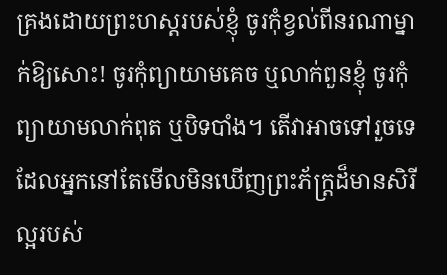គ្រងដោយព្រះហស្ដរបស់ខ្ញុំ ចូរកុំខ្វល់ពីនរណាម្នាក់ឱ្យសោះ! ចូរកុំព្យាយាមគេច ឬលាក់ពួនខ្ញុំ ចូរកុំព្យាយាមលាក់ពុត ឬបិទបាំង។ តើវាអាចទៅរួចទេ ដែលអ្នកនៅតែមើលមិនឃើញព្រះភ័ក្រ្ដដ៏មានសិរីល្អរបស់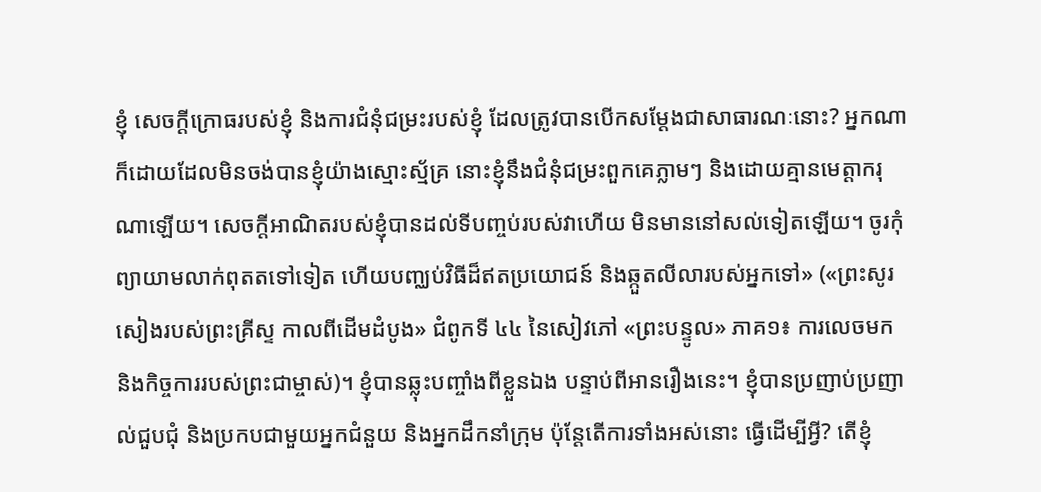ខ្ញុំ សេចក្ដីក្រោធរបស់ខ្ញុំ និងការជំនុំជម្រះរបស់ខ្ញុំ ដែលត្រូវបានបើកសម្ដែងជាសាធារណៈនោះ? អ្នកណាក៏ដោយដែលមិនចង់បានខ្ញុំយ៉ាងស្មោះស័្មគ្រ នោះខ្ញុំនឹងជំនុំជម្រះពួកគេភ្លាមៗ និងដោយគ្មានមេត្តាករុណាឡើយ។ សេចក្ដីអាណិតរបស់ខ្ញុំបានដល់ទីបញ្ចប់របស់វាហើយ មិនមាននៅសល់ទៀតឡើយ។ ចូរកុំព្យាយាមលាក់ពុតតទៅទៀត ហើយបញ្ឈប់វិធីដ៏ឥតប្រយោជន៍ និងឆ្កួតលីលារបស់អ្នកទៅ» («ព្រះសូរសៀងរបស់ព្រះគ្រីស្ទ កាលពីដើមដំបូង» ជំពូកទី ៤៤ នៃសៀវភៅ «ព្រះបន្ទូល» ភាគ១៖ ការលេចមក និងកិច្ចការរបស់ព្រះជាម្ចាស់)។ ខ្ញុំបានឆ្លុះបញ្ចាំងពីខ្លួនឯង បន្ទាប់ពីអានរឿងនេះ។ ខ្ញុំបានប្រញាប់ប្រញាល់ជួបជុំ និងប្រកបជាមួយអ្នកជំនួយ និងអ្នកដឹកនាំក្រុម ប៉ុន្តែតើការទាំងអស់នោះ ធ្វើដើម្បីអ្វី? តើខ្ញុំ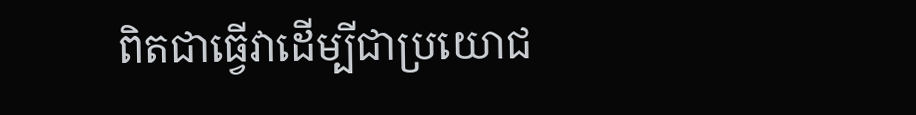ពិតជាធ្វើវាដើម្បីជាប្រយោជ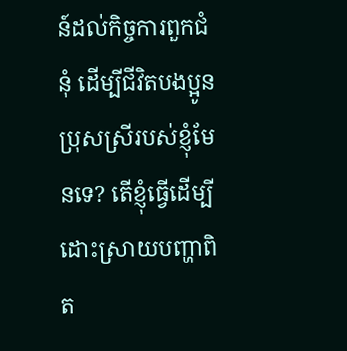ន៍ដល់កិច្ចការពួកជំនុំ ដើម្បីជីវិតបងប្អូនប្រុសស្រីរបស់ខ្ញុំមែនទេ? តើខ្ញុំធ្វើដើម្បីដោះស្រាយបញ្ហាពិត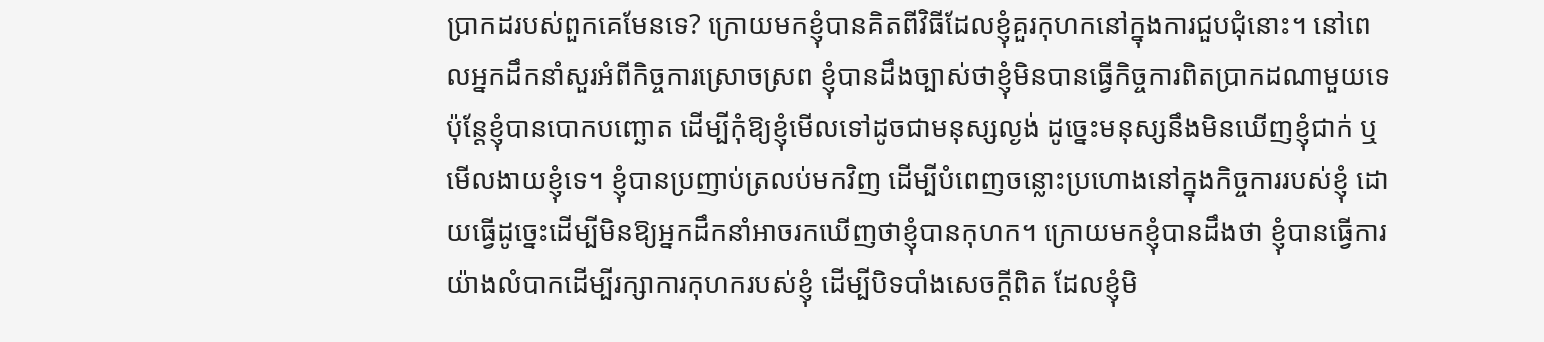ប្រាកដរបស់ពួកគេមែនទេ? ក្រោយមកខ្ញុំបានគិតពីវិធីដែលខ្ញុំគួរកុហកនៅក្នុងការជួបជុំនោះ។ នៅពេលអ្នកដឹកនាំសួរអំពីកិច្ចការស្រោចស្រព ខ្ញុំបានដឹងច្បាស់ថាខ្ញុំមិនបានធ្វើកិច្ចការពិតប្រាកដណាមួយទេ ប៉ុន្តែខ្ញុំបានបោកបញ្ឆោត ដើម្បីកុំឱ្យខ្ញុំមើលទៅដូចជាមនុស្សល្ងង់ ដូច្នេះមនុស្សនឹងមិនឃើញខ្ញុំជាក់ ឬមើលងាយខ្ញុំទេ។ ខ្ញុំបានប្រញាប់ត្រលប់មកវិញ ដើម្បីបំពេញចន្លោះប្រហោងនៅក្នុងកិច្ចការរបស់ខ្ញុំ ដោយធ្វើដូច្នេះដើម្បីមិនឱ្យអ្នកដឹកនាំអាចរកឃើញថាខ្ញុំបានកុហក។ ក្រោយមកខ្ញុំបានដឹងថា ខ្ញុំបានធ្វើការយ៉ាងលំបាកដើម្បីរក្សាការកុហករបស់ខ្ញុំ ដើម្បីបិទបាំងសេចក្ដីពិត ដែលខ្ញុំមិ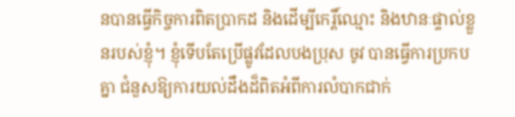នបានធ្វើកិច្ចការពិតប្រាកដ និងដើម្បីកេរ្តិ៍ឈ្មោះ និងឋានៈផ្ទាល់ខ្លួនរបស់ខ្ញុំ។ ខ្ញុំទើបតែប្រើផ្លូវដែលបងប្រុស ចូវ បានធ្វើការប្រកបគ្នា ជំនួសឱ្យការយល់ដឹងដ៏ពិតអំពីការលំបាកជាក់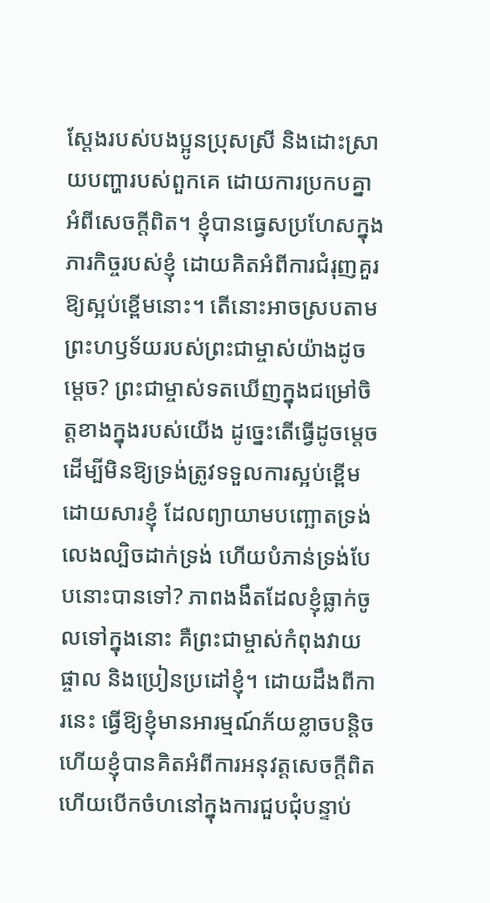ស្តែងរបស់បងប្អូនប្រុសស្រី និងដោះស្រាយបញ្ហារបស់ពួកគេ ដោយការប្រកបគ្នាអំពីសេចក្ដីពិត។ ខ្ញុំបានធ្វេសប្រហែសក្នុងភារកិច្ចរបស់ខ្ញុំ ដោយគិតអំពីការជំរុញគួរឱ្យស្អប់ខ្ពើមនោះ។ តើនោះអាចស្របតាមព្រះហឫទ័យរបស់ព្រះជាម្ចាស់យ៉ាងដូចម្តេច? ព្រះជាម្ចាស់ទតឃើញក្នុងជម្រៅចិត្តខាងក្នុងរបស់យើង ដូច្នេះតើធ្វើដូចម្តេចដើម្បីមិនឱ្យទ្រង់ត្រូវទទួលការស្អប់ខ្ពើមដោយសារខ្ញុំ ដែលព្យាយាមបញ្ឆោតទ្រង់ លេងល្បិចដាក់ទ្រង់ ហើយបំភាន់ទ្រង់បែបនោះបានទៅ? ភាពងងឹតដែលខ្ញុំធ្លាក់ចូលទៅក្នុងនោះ គឺព្រះជាម្ចាស់កំពុងវាយផ្ចាល និងប្រៀនប្រដៅខ្ញុំ។ ដោយដឹងពីការនេះ ធ្វើឱ្យខ្ញុំមានអារម្មណ៍ភ័យខ្លាចបន្តិច ហើយខ្ញុំបានគិតអំពីការអនុវត្តសេចក្ដីពិត ហើយបើកចំហនៅក្នុងការជួបជុំបន្ទាប់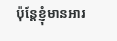ប៉ុន្តែខ្ញុំមានអារ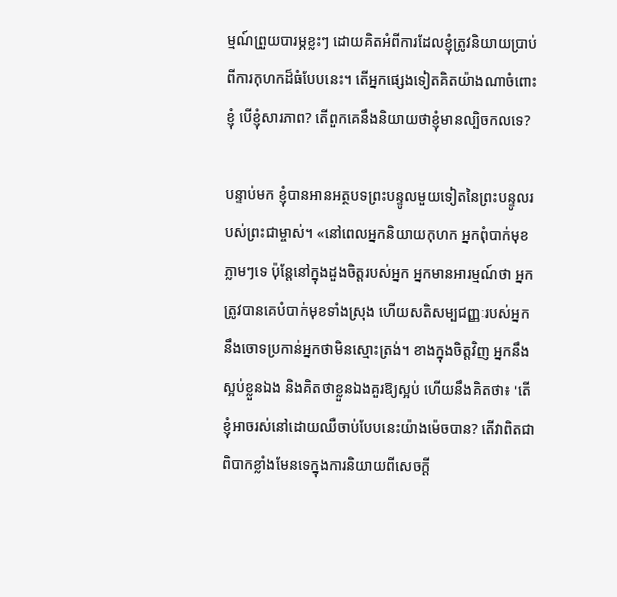ម្មណ៍ព្រួយបារម្ភខ្លះៗ ដោយគិតអំពីការដែលខ្ញុំត្រូវនិយាយប្រាប់ពីការកុហកដ៏ធំបែបនេះ។ តើអ្នកផ្សេងទៀតគិតយ៉ាងណាចំពោះខ្ញុំ បើខ្ញុំសារភាព? តើពួកគេនឹងនិយាយថាខ្ញុំមានល្បិចកលទេ?

បន្ទាប់មក ខ្ញុំបានអានអត្ថបទព្រះបន្ទូលមួយទៀតនៃព្រះបន្ទូលរបស់ព្រះជាម្ចាស់។ «នៅពេលអ្នកនិយាយកុហក អ្នកពុំបាក់មុខភ្លាមៗទេ ប៉ុន្តែនៅក្នុងដួងចិត្តរបស់អ្នក អ្នកមានអារម្មណ៍ថា អ្នកត្រូវបានគេបំបាក់មុខទាំងស្រុង ហើយសតិសម្បជញ្ញៈរបស់អ្នកនឹងចោទប្រកាន់អ្នកថាមិនស្មោះត្រង់។ ខាងក្នុងចិត្តវិញ អ្នកនឹងស្អប់ខ្លួនឯង និងគិតថាខ្លួនឯងគួរឱ្យស្អប់ ហើយនឹងគិតថា៖ 'តើខ្ញុំអាចរស់នៅដោយឈឺចាប់បែបនេះយ៉ាងម៉េចបាន? តើវាពិតជាពិបាកខ្លាំងមែនទេក្នុងការនិយាយពីសេចក្ដី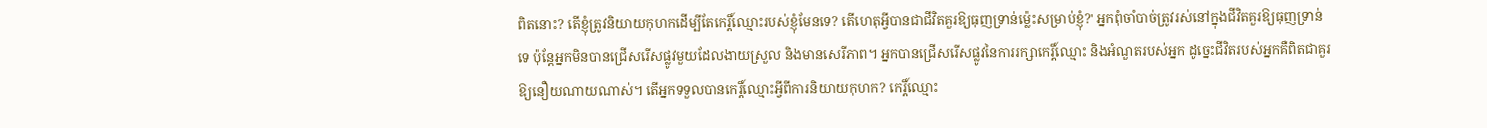ពិតនោះ? តើខ្ញុំត្រូវនិយាយកុហកដើម្បីតែកេរ្តិ៍ឈ្មោះរបស់ខ្ញុំមែនទេ? តើហេតុអ្វីបានជាជីវិតគួរឱ្យធុញទ្រាន់ម្ល៉េះសម្រាប់ខ្ញុំ?' អ្នកពុំចាំបាច់ត្រូវរស់នៅក្នុងជីវិតគួរឱ្យធុញទ្រាន់ទេ ប៉ុន្តែអ្នកមិនបានជ្រើសរើសផ្លូវមួយដែលងាយស្រួល និងមានសេរីភាព។ អ្នកបានជ្រើសរើសផ្លូវនៃការរក្សាកេរ្តិ៍ឈ្មោះ និងអំណួតរបស់អ្នក ដូច្នេះជីវិតរបស់អ្នកគឺពិតជាគួរឱ្យនឿយណាយណាស់។ តើអ្នកទទួលបានកេរ្តិ៍ឈ្មោះអ្វីពីការនិយាយកុហក? កេរ្តិ៍ឈ្មោះ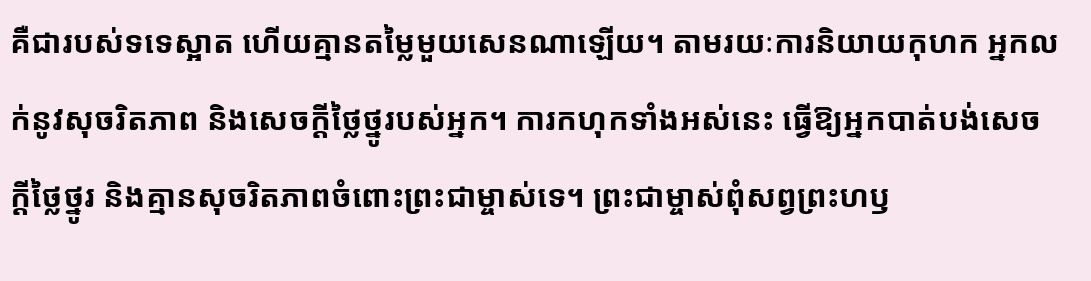គឺជារបស់ទទេស្អាត ហើយគ្មានតម្លៃមួយសេនណាឡើយ។ តាមរយៈការនិយាយកុហក អ្នកលក់នូវសុចរិតភាព និងសេចក្ដីថ្លៃថ្នូរបស់អ្នក។ ការកហុកទាំងអស់នេះ ធ្វើឱ្យអ្នកបាត់បង់សេចក្ដីថ្លៃថ្នូរ និងគ្មានសុចរិតភាពចំពោះព្រះជាម្ចាស់ទេ។ ព្រះជាម្ចាស់ពុំសព្វព្រះហឫ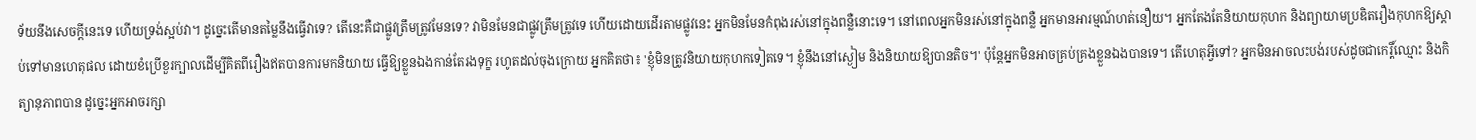ទ័យនឹងសេចក្ដីនេះទេ ហើយទ្រង់ស្អប់វា។ ដូច្នេះតើមានតម្លៃនឹងធ្វើវាទេ? តើនេះគឺជាផ្លូវត្រឹមត្រូវមែនទេ? វាមិនមែនជាផ្លូវត្រឹមត្រូវទេ ហើយដោយដើរតាមផ្លូវនេះ អ្នកមិនមែនកំពុងរស់នៅក្នុងពន្លឺនោះទេ។ នៅពេលអ្នកមិនរស់នៅក្នុងពន្លឺ អ្នកមានអារម្មណ៍ហត់នឿយ។ អ្នកតែងតែនិយាយកុហក និងព្យាយាមប្រឌិតរឿងកុហកឱ្យស្ដាប់ទៅមានហេតុផល ដោយខំប្រើខួរក្បាលដើម្បីគិតពីរឿងឥតបានការមកនិយាយ ធ្វើឱ្យខ្លួនឯងកាន់តែរងទុក្ខ រហូតដល់ចុងក្រោយ អ្នកគិតថា៖ 'ខ្ញុំមិនត្រូវនិយាយកុហកទៀតទេ។ ខ្ញុំនឹងនៅស្ងៀម និងនិយាយឱ្យបានតិច។' ប៉ុន្តែអ្នកមិនអាចគ្រប់គ្រងខ្លួនឯងបានទេ។ តើហេតុអ្វីទៅ? អ្នកមិនអាចលះបង់របស់ដូចជាកេរ្តិ៍ឈ្មោះ និងកិត្យានុភាពបាន ដូច្នេះអ្នកអាចរក្សា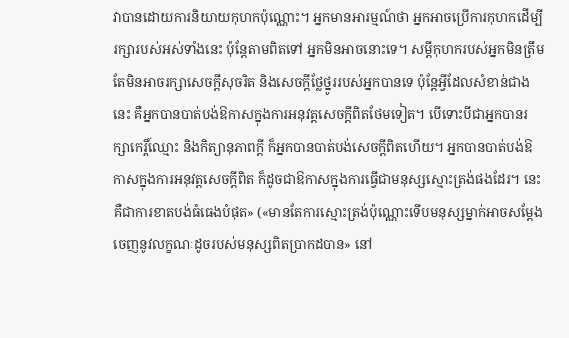វាបានដោយការនិយាយកុហកប៉ុណ្ណោះ។ អ្នកមានអារម្មណ៍ថា អ្នកអាចប្រើការកុហកដើម្បីរក្សារបស់អស់ទាំងនេះ ប៉ុន្តែតាមពិតទៅ អ្នកមិនអាចនោះទេ។ សម្ដីកុហករបស់អ្នកមិនត្រឹមតែមិនអាចរក្សាសេចក្ដីសុចរិត និងសេចក្ដីថ្លែថ្នូររបស់អ្នកបានទេ ប៉ុន្តែអ្វីដែលសំខាន់ជាងនេះ គឺអ្នកបានបាត់បង់ឱកាសក្នុងការអនុវត្តសេចក្ដីពិតថែមទៀត។ បើទោះបីជាអ្នកបានរក្សាកេរ្តិ៍ឈ្មោះ និងកិត្យានុភាពក្ដី ក៏អ្នកបានបាត់បង់សេចក្ដីពិតហើយ។ អ្នកបានបាត់បង់ឱកាសក្នុងការអនុវត្តសេចក្ដីពិត ក៏ដូចជាឱកាសក្នុងការធ្វើជាមនុស្សស្មោះត្រង់ផងដែរ។ នេះគឺជាការខាតបង់ធំធេងបំផុត» («មានតែការស្មោះត្រង់ប៉ុណ្ណោះទើបមនុស្សម្នាក់អាចសម្ដែងចេញនូវលក្ខណៈដូចរបស់មនុស្សពិតប្រាកដបាន» នៅ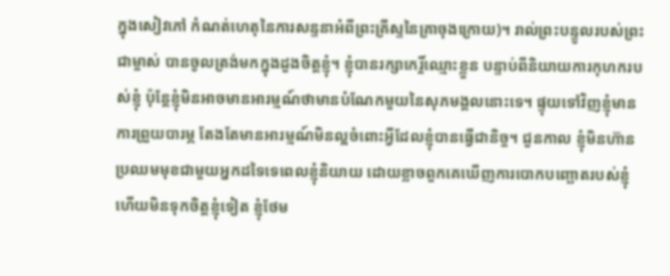ក្នុងសៀវភៅ កំណត់ហេតុនៃការសន្ទនាអំពីព្រះគ្រីស្ទនៃគ្រាចុងក្រោយ)។ រាល់ព្រះបន្ទូលរបស់ព្រះជាម្ចាស់ បានចូលត្រង់មកក្នុងដួងចិត្តខ្ញុំ។ ខ្ញុំបានរក្សាកេរ្តិ៍ឈ្មោះខ្លួន បន្ទាប់ពីនិយាយការកុហករបស់ខ្ញុំ ប៉ុន្តែខ្ញុំមិនអាចមានអារម្មណ៍ថាមានបំណែកមួយនៃសុភមង្គលនោះទេ។ ផ្ទុយទៅវិញខ្ញុំមានការព្រួយបារម្ភ តែងតែមានអារម្មណ៍មិនល្អចំពោះអ្វីដែលខ្ញុំបានធ្វើជានិច្ច។ ជួនកាល ខ្ញុំមិនហ៊ានប្រឈមមុខជាមួយអ្នកដទៃទេពេលខ្ញុំនិយាយ ដោយខ្លាចពួកគេឃើញការបោកបញ្ឆោតរបស់ខ្ញុំហើយមិនទុកចិត្តខ្ញុំទៀត ខ្ញុំថែម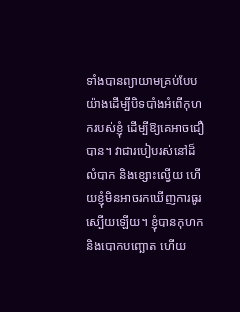ទាំងបានព្យាយាមគ្រប់បែបយ៉ាងដើម្បីបិទបាំងអំពើកុហករបស់ខ្ញុំ ដើម្បីឱ្យគេអាចជឿបាន។ វាជារបៀបរស់នៅដ៏លំបាក និងខ្សោះល្វើយ ហើយខ្ញុំមិនអាចរកឃើញការធូរស្បើយឡើយ។ ខ្ញុំបានកុហក និងបោកបញ្ឆោត ហើយ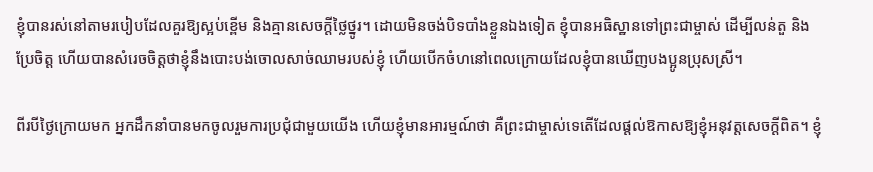ខ្ញុំបានរស់នៅតាមរបៀបដែលគួរឱ្យស្អប់ខ្ពើម និងគ្មានសេចក្ដីថ្លៃថ្នូរ។ ដោយមិនចង់បិទបាំងខ្លួនឯងទៀត ខ្ញុំបានអធិស្ឋានទៅព្រះជាម្ចាស់ ដើម្បីលន់តួ និងប្រែចិត្ត ហើយបានសំរេចចិត្តថាខ្ញុំនឹងបោះបង់ចោលសាច់ឈាមរបស់ខ្ញុំ ហើយបើកចំហនៅពេលក្រោយដែលខ្ញុំបានឃើញបងប្អូនប្រុសស្រី។

ពីរបីថ្ងៃក្រោយមក អ្នកដឹកនាំបានមកចូលរួមការប្រជុំជាមួយយើង ហើយខ្ញុំមានអារម្មណ៍ថា គឺព្រះជាម្ចាស់ទេតើដែលផ្តល់ឱកាសឱ្យខ្ញុំអនុវត្តសេចក្ដីពិត។ ខ្ញុំ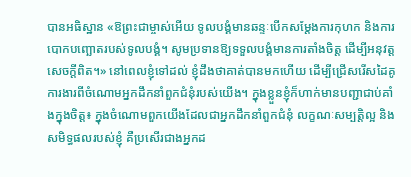បានអធិស្ឋាន «ឱព្រះជាម្ចាស់អើយ ទូលបង្គំមានឆន្ទៈបើកសម្ដែងការកុហក និងការបោកបញ្ឆោតរបស់ទូលបង្គំ។ សូមប្រទានឱ្យទទួលបង្គំមានការតាំងចិត្ត ដើម្បីអនុវត្តសេចក្ដីពិត។» នៅពេលខ្ញុំទៅដល់ ខ្ញុំដឹងថាគាត់បានមកហើយ ដើម្បីជ្រើសរើសដៃគូការងារពីចំណោមអ្នកដឹកនាំពួកជំនុំរបស់យើង។ ក្នុងខ្លួនខ្ញុំក៏ហាក់មានបញ្ជាជាប់គាំងក្នុងចិត្ត៖ ក្នុងចំណោមពួកយើងដែលជាអ្នកដឹកនាំពួកជំនុំ លក្ខណៈសម្បត្តិល្អ និងសមិទ្ធផលរបស់ខ្ញុំ គឺប្រសើរជាងអ្នកដ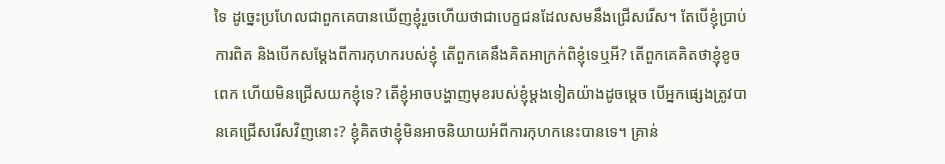ទៃ ដូច្នេះប្រហែលជាពួកគេបានឃើញខ្ញុំរួចហើយថាជាបេក្ខជនដែលសមនឹងជ្រើសរើស។ តែបើខ្ញុំប្រាប់ការពិត និងបើកសម្ដែងពីការកុហករបស់ខ្ញុំ តើពួកគេនឹងគិតអាក្រក់ពិខ្ញុំទេឬអី? តើពួកគេគិតថាខ្ញុំខូចពេក ហើយមិនជ្រើសយកខ្ញុំទេ? តើខ្ញុំអាចបង្ហាញមុខរបស់ខ្ញុំម្តងទៀតយ៉ាងដូចម្តេច បើអ្នកផ្សេងត្រូវបានគេជ្រើសរើសវិញនោះ? ខ្ញុំគិតថាខ្ញុំមិនអាចនិយាយអំពីការកុហកនេះបានទេ។ គ្រាន់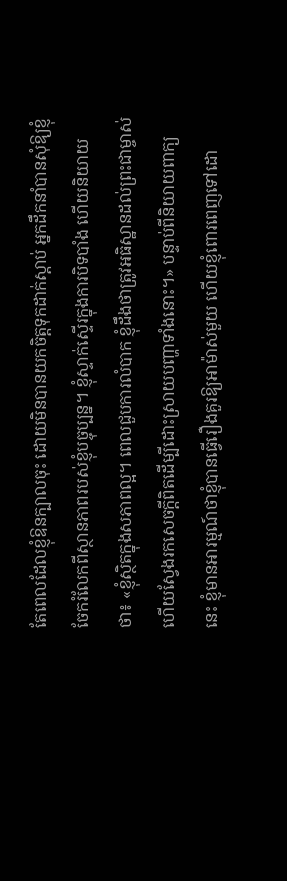តែពេលដែលខ្ញុំឱនក្បាលចុះ ដោយមិនបានយកចិត្តទុកដាក់ស្ដាប់ អ្នកដឹកនាំបានសុំឱ្យខ្ញុំចែករំលែកពីស្ថានភាពរបស់ខ្ញុំបច្ចុប្បន្ន។ ខ្ញុំស្ទាក់ស្ទើរក្នុងការបិទបាំង ហើយនិយាយថា៖ «ខ្ញុំស្ថិតក្នុងសភាពល្អ។ ពេលជួបការលំបាក ខ្ញុំដឹងថាត្រូវអធិស្ឋានដល់ព្រះជាម្ចាស់ ហើយស្វែងរកសេចក្ដីពិតដើម្បីដោះស្រាយបញ្ហាទាំងនោះ។» បន្ទាប់ពីនិយាយពាក្យនេះ ខ្ញុំមានអារម្មណ៍ថាខ្ញុំបានធ្វើរឿងគួរឱ្យអាម៉ាស់មួយ ហើយខ្ញុំពោរពេញទៅដោ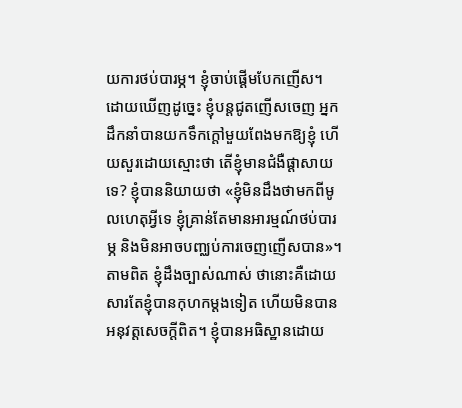យការថប់បារម្ភ។ ខ្ញុំចាប់ផ្ដើមបែកញើស។ ដោយឃើញដូច្នេះ ខ្ញុំបន្តជូតញើសចេញ អ្នកដឹកនាំបានយកទឹកក្តៅមួយពែងមកឱ្យខ្ញុំ ហើយសួរដោយស្មោះថា តើខ្ញុំមានជំងឺផ្តាសាយទេ? ខ្ញុំបាននិយាយថា «ខ្ញុំមិនដឹងថាមកពីមូលហេតុអ្វីទេ ខ្ញុំគ្រាន់តែមានអារម្មណ៍ថប់បារម្ភ និងមិនអាចបញ្ឈប់ការចេញញើសបាន»។ តាមពិត ខ្ញុំដឹងច្បាស់ណាស់ ថានោះគឺដោយសារតែខ្ញុំបានកុហកម្តងទៀត ហើយមិនបានអនុវត្តសេចក្ដីពិត។ ខ្ញុំបានអធិស្ឋានដោយ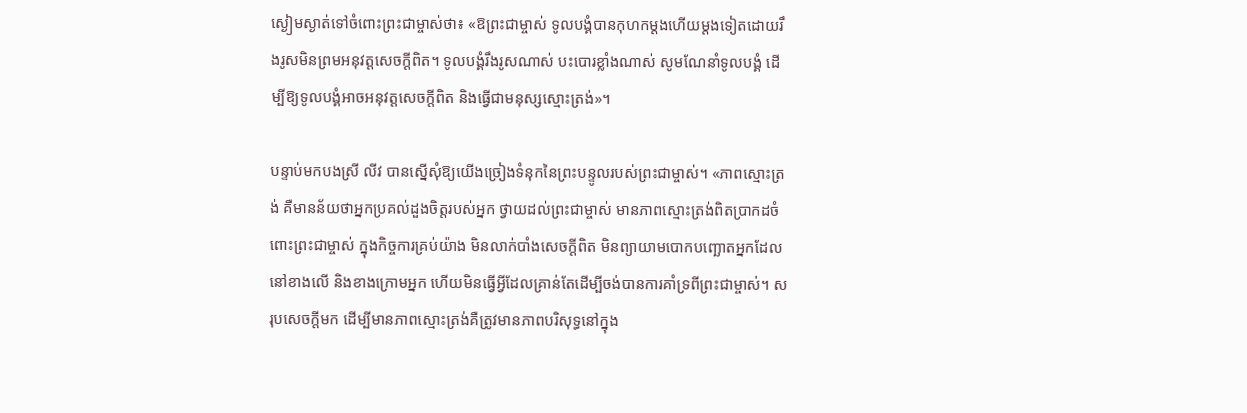ស្ងៀមស្ងាត់ទៅចំពោះព្រះជាម្ចាស់ថា៖ «ឱព្រះជាម្ចាស់ ទូលបង្គំបានកុហកម្តងហើយម្តងទៀតដោយរឹងរូសមិនព្រមអនុវត្តសេចក្ដីពិត។ ទូលបង្គំរឹងរូសណាស់ បះបោរខ្លាំងណាស់ សូមណែនាំទូលបង្គំ ដើម្បីឱ្យទូលបង្គំអាចអនុវត្តសេចក្ដីពិត និងធ្វើជាមនុស្សស្មោះត្រង់»។

បន្ទាប់មកបងស្រី លីវ បានស្នើសុំឱ្យយើងច្រៀងទំនុកនៃព្រះបន្ទូលរបស់ព្រះជាម្ចាស់។ «ភាពស្មោះត្រង់ គឺមានន័យថាអ្នកប្រគល់ដួងចិត្តរបស់អ្នក ថ្វាយដល់ព្រះជាម្ចាស់ មានភាពស្មោះត្រង់ពិតប្រាកដចំពោះព្រះជាម្ចាស់ ក្នុងកិច្ចការគ្រប់យ៉ាង មិនលាក់បាំងសេចក្ដីពិត មិនព្យាយាមបោកបញ្ឆោតអ្នកដែលនៅខាងលើ និងខាងក្រោមអ្នក ហើយមិនធ្វើអ្វីដែលគ្រាន់តែដើម្បីចង់បានការគាំទ្រពីព្រះជាម្ចាស់។ សរុបសេចក្ដីមក ដើម្បីមានភាពស្មោះត្រង់គឺត្រូវមានភាពបរិសុទ្ធនៅក្នុង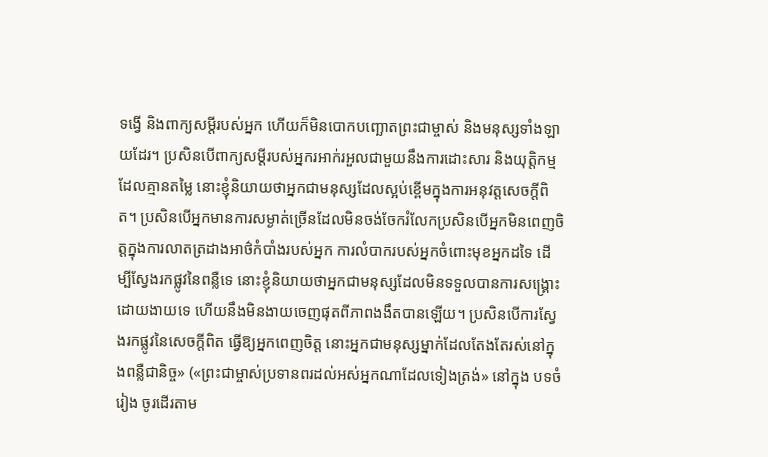ទង្វើ និងពាក្យសម្ដីរបស់អ្នក ហើយក៏មិនបោកបញ្ឆោតព្រះជាម្ចាស់ និងមនុស្សទាំងឡាយដែរ។ ប្រសិនបើពាក្យសម្តីរបស់អ្នករអាក់រអួលជាមួយនឹងការដោះសារ និងយុត្តិកម្មដែលគ្មានតម្លៃ នោះខ្ញុំនិយាយថាអ្នកជាមនុស្សដែលស្អប់ខ្ពើមក្នុងការអនុវត្តសេចក្តីពិត។ ប្រសិនបើអ្នកមានការសម្ងាត់ច្រើនដែលមិនចង់ចែករំលែកប្រសិនបើអ្នកមិនពេញចិត្តក្នុងការលាតត្រដាងអាថ៌កំបាំងរបស់អ្នក ការលំបាករបស់អ្នកចំពោះមុខអ្នកដទៃ ដើម្បីស្វែងរកផ្លូវនៃពន្លឺទេ នោះខ្ញុំនិយាយថាអ្នកជាមនុស្សដែលមិនទទួលបានការសង្គ្រោះដោយងាយទេ ហើយនឹងមិនងាយចេញផុតពីភាពងងឹតបានឡើយ។ ប្រសិនបើការស្វែងរកផ្លូវនៃសេចក្តីពិត ធ្វើឱ្យអ្នកពេញចិត្ត នោះអ្នកជាមនុស្សម្នាក់ដែលតែងតែរស់នៅក្នុងពន្លឺជានិច្ច» («ព្រះជាម្ចាស់ប្រទានពរដល់អស់អ្នកណាដែលទៀងត្រង់» នៅក្នុង បទចំរៀង ចូរដើរតាម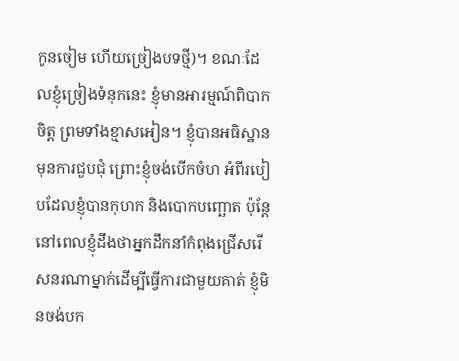កូនចៀម ហើយច្រៀងបទថ្មី)។ ខណៈដែលខ្ញុំច្រៀងទំនុកនេះ ខ្ញុំមានអារម្មណ៍ពិបាកចិត្ត ព្រមទាំងខ្មាសអៀន។ ខ្ញុំបានអធិស្ឋានមុនការជួបជុំ ព្រោះខ្ញុំចង់បើកចំហ អំពីរបៀបដែលខ្ញុំបានកុហក និងបោកបញ្ឆោត ប៉ុន្តែនៅពេលខ្ញុំដឹងថាអ្នកដឹកនាំកំពុងជ្រើសរើសនរណាម្នាក់ដើម្បីធ្វើការជាមួយគាត់ ខ្ញុំមិនចង់បក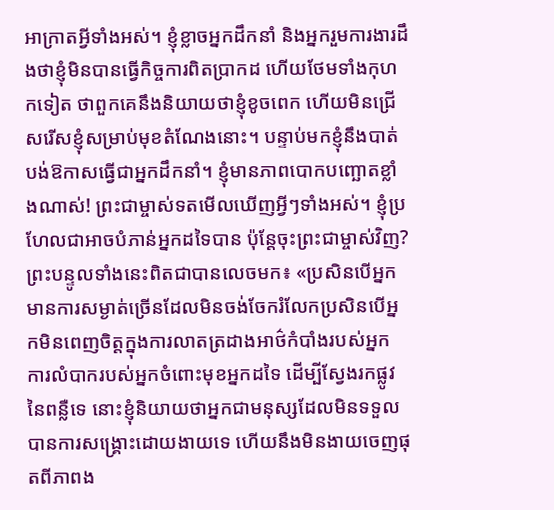អាក្រាតអ្វីទាំងអស់។ ខ្ញុំខ្លាចអ្នកដឹកនាំ និងអ្នករួមការងារដឹងថាខ្ញុំមិនបានធ្វើកិច្ចការពិតប្រាកដ ហើយថែមទាំងកុហកទៀត ថាពួកគេនឹងនិយាយថាខ្ញុំខូចពេក ហើយមិនជ្រើសរើសខ្ញុំសម្រាប់មុខតំណែងនោះ។ បន្ទាប់មកខ្ញុំនឹងបាត់បង់ឱកាសធ្វើជាអ្នកដឹកនាំ។ ខ្ញុំមានភាពបោកបញ្ឆោតខ្លាំងណាស់! ព្រះជាម្ចាស់ទតមើលឃើញអ្វីៗទាំងអស់។ ខ្ញុំប្រហែលជាអាចបំភាន់អ្នកដទៃបាន ប៉ុន្តែចុះព្រះជាម្ចាស់វិញ? ព្រះបន្ទូលទាំងនេះពិតជាបានលេចមក៖ «ប្រសិនបើអ្នកមានការសម្ងាត់ច្រើនដែលមិនចង់ចែករំលែកប្រសិនបើអ្នកមិនពេញចិត្តក្នុងការលាតត្រដាងអាថ៌កំបាំងរបស់អ្នក ការលំបាករបស់អ្នកចំពោះមុខអ្នកដទៃ ដើម្បីស្វែងរកផ្លូវនៃពន្លឺទេ នោះខ្ញុំនិយាយថាអ្នកជាមនុស្សដែលមិនទទួលបានការសង្គ្រោះដោយងាយទេ ហើយនឹងមិនងាយចេញផុតពីភាពង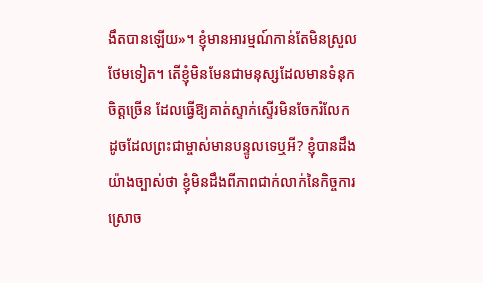ងឹតបានឡើយ»។ ខ្ញុំមានអារម្មណ៍កាន់តែមិនស្រួលថែមទៀត។ តើខ្ញុំមិនមែនជាមនុស្សដែលមានទំនុកចិត្តច្រើន ដែលធ្វើឱ្យគាត់ស្ទាក់ស្ទើរមិនចែករំលែក ដូចដែលព្រះជាម្ចាស់មានបន្ទូលទេឬអី? ខ្ញុំបានដឹងយ៉ាងច្បាស់ថា ខ្ញុំមិនដឹងពីភាពជាក់លាក់នៃកិច្ចការស្រោច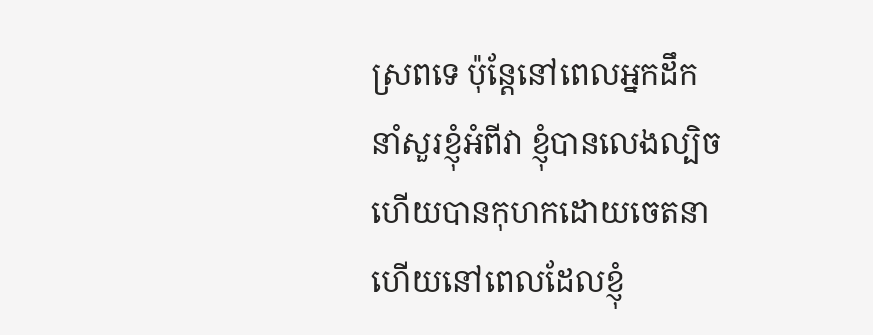ស្រពទេ ប៉ុន្តែនៅពេលអ្នកដឹកនាំសួរខ្ញុំអំពីវា ខ្ញុំបានលេងល្បិច ហើយបានកុហកដោយចេតនា ហើយនៅពេលដែលខ្ញុំ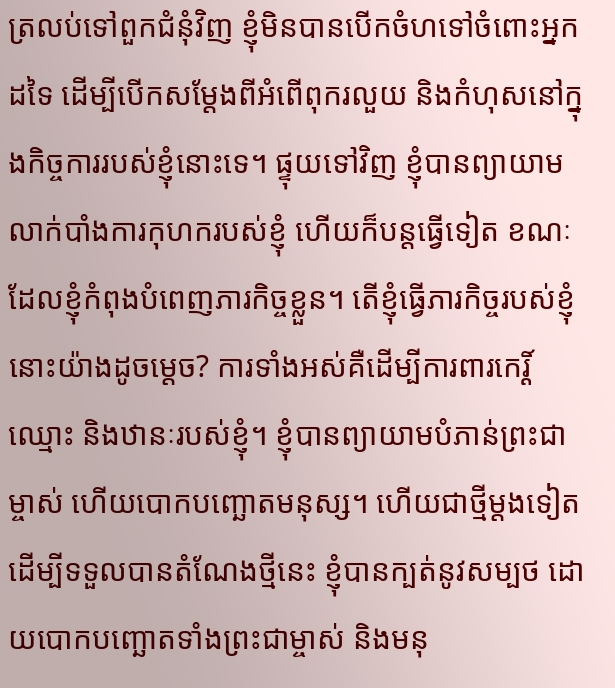ត្រលប់ទៅពួកជំនុំវិញ ខ្ញុំមិនបានបើកចំហទៅចំពោះអ្នកដទៃ ដើម្បីបើកសម្ដែងពីអំពើពុករលួយ និងកំហុសនៅក្នុងកិច្ចការរបស់ខ្ញុំនោះទេ។ ផ្ទុយទៅវិញ ខ្ញុំបានព្យាយាមលាក់បាំងការកុហករបស់ខ្ញុំ ហើយក៏បន្តធ្វើទៀត ខណៈដែលខ្ញុំកំពុងបំពេញភារកិច្ចខ្លួន។ តើខ្ញុំធ្វើភារកិច្ចរបស់ខ្ញុំនោះយ៉ាងដូចម្តេច? ការទាំងអស់គឺដើម្បីការពារកេរ្ដិ៍ឈ្មោះ និងឋានៈរបស់ខ្ញុំ។ ខ្ញុំបានព្យាយាមបំភាន់ព្រះជាម្ចាស់ ហើយបោកបញ្ឆោតមនុស្ស។ ហើយជាថ្មីម្តងទៀត ដើម្បីទទួលបានតំណែងថ្មីនេះ ខ្ញុំបានក្បត់នូវសម្បថ ដោយបោកបញ្ឆោតទាំងព្រះជាម្ចាស់ និងមនុ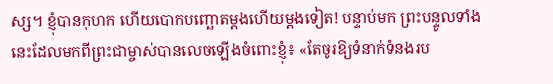ស្ស។ ខ្ញុំបានកុហក ហើយបោកបញ្ឆោតម្តងហើយម្តងទៀត! បន្ទាប់មក ព្រះបន្ទូលទាំងនេះដែលមកពីព្រះជាម្ចាស់បានលេចឡើងចំពោះខ្ញុំ៖ «តែចូរឱ្យទំនាក់ទំនងរប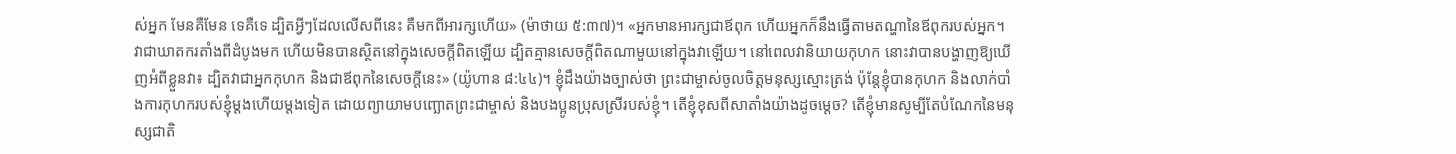ស់អ្នក មែនគឺមែន ទេគឺទេ ដ្បិតអ្វីៗដែលលើសពីនេះ គឺមកពីអារក្សហើយ» (ម៉ាថាយ ៥:៣៧)។ «អ្នកមានអារក្សជាឪពុក ហើយអ្នកក៏នឹងធ្វើតាមតណ្ហានៃឪពុករបស់អ្នក។ វាជាឃាតករតាំងពីដំបូងមក ហើយមិនបានស្ថិតនៅក្នុងសេចក្ដីពិតឡើយ ដ្បិតគ្មានសេចក្ដីពិតណាមួយនៅក្នុងវាឡើយ។ នៅពេលវានិយាយកុហក នោះវាបានបង្ហាញឱ្យឃើញអំពីខ្លួនវា៖ ដ្បិតវាជាអ្នកកុហក និងជាឪពុកនៃសេចក្ដីនេះ» (យ៉ូហាន ៨:៤៤)។ ខ្ញុំដឹងយ៉ាងច្បាស់ថា ព្រះជាម្ចាស់ចូលចិត្តមនុស្សស្មោះត្រង់ ប៉ុន្តែខ្ញុំបានកុហក និងលាក់បាំងការកុហករបស់ខ្ញុំម្តងហើយម្តងទៀត ដោយព្យាយាមបញ្ឆោតព្រះជាម្ចាស់ និងបងប្អូនប្រុសស្រីរបស់ខ្ញុំ។ តើខ្ញុំខុសពីសាតាំងយ៉ាងដូចម្តេច? តើខ្ញុំមានសូម្បីតែបំណែកនៃមនុស្សជាតិ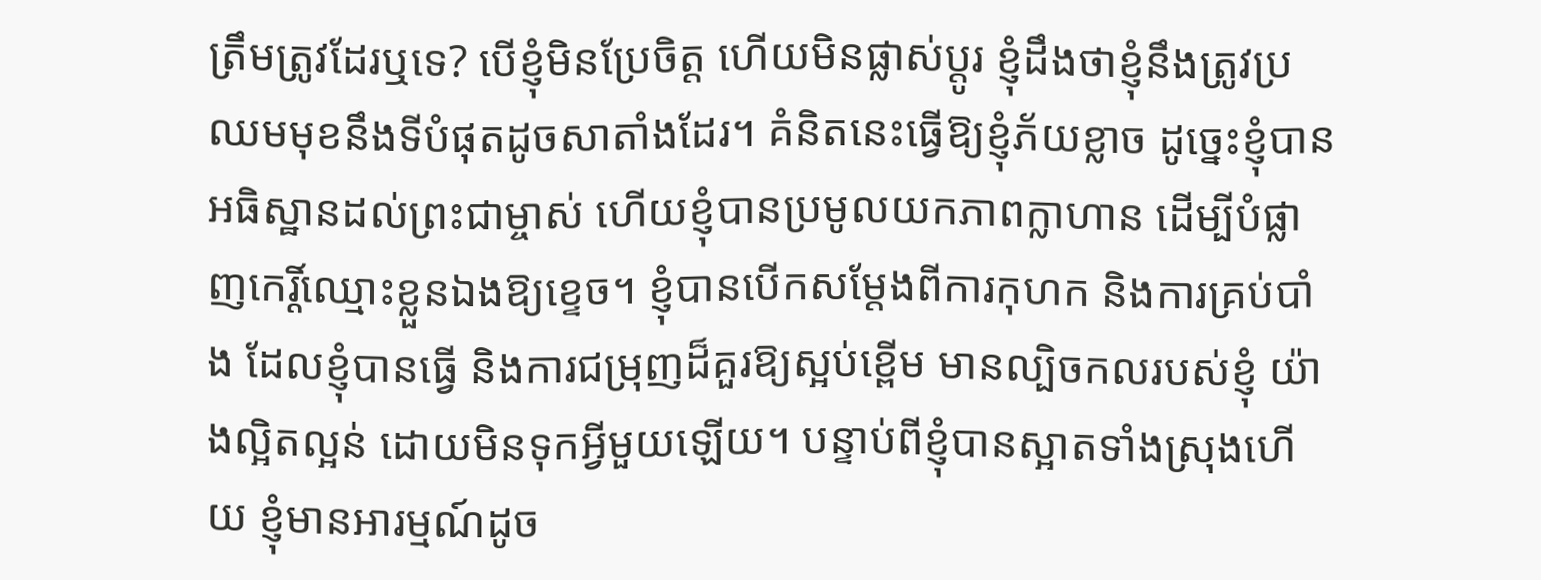ត្រឹមត្រូវដែរឬទេ? បើខ្ញុំមិនប្រែចិត្ត ហើយមិនផ្លាស់ប្តូរ ខ្ញុំដឹងថាខ្ញុំនឹងត្រូវប្រឈមមុខនឹងទីបំផុតដូចសាតាំងដែរ។ គំនិតនេះធ្វើឱ្យខ្ញុំភ័យខ្លាច ដូច្នេះខ្ញុំបានអធិស្ឋានដល់ព្រះជាម្ចាស់ ហើយខ្ញុំបានប្រមូលយកភាពក្លាហាន ដើម្បីបំផ្លាញកេរ្តិ៍ឈ្មោះខ្លួនឯងឱ្យខ្ទេច។ ខ្ញុំបានបើកសម្ដែងពីការកុហក និងការគ្រប់បាំង ដែលខ្ញុំបានធ្វើ និងការជម្រុញដ៏គួរឱ្យស្អប់ខ្ពើម មានល្បិចកលរបស់ខ្ញុំ យ៉ាងល្អិតល្អន់ ដោយមិនទុកអ្វីមួយឡើយ។ បន្ទាប់ពីខ្ញុំបានស្អាតទាំងស្រុងហើយ ខ្ញុំមានអារម្មណ៍ដូច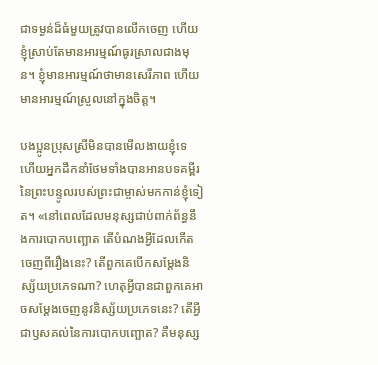ជាទម្ងន់ដ៏ធំមួយត្រូវបានលើកចេញ ហើយខ្ញុំស្រាប់តែមានអារម្មណ៍ធូរស្រាលជាងមុន។ ខ្ញុំមានអារម្មណ៍ថាមានសេរីភាព ហើយមានអារម្មណ៍ស្រួលនៅក្នុងចិត្ត។

បងប្អូនប្រុសស្រីមិនបានមើលងាយខ្ញុំទេ ហើយអ្នកដឹកនាំថែមទាំងបានអានបទគម្ពីរនៃព្រះបន្ទូលរបស់ព្រះជាម្ចាស់មកកាន់ខ្ញុំទៀត។ «នៅពេលដែលមនុស្សជាប់ពាក់ព័ន្ធនឹងការបោកបញ្ឆោត តើបំណងអ្វីដែលកើតចេញពីរឿងនេះ? តើពួកគេបើកសម្ដែងនិស្ស័យប្រភេទណា? ហេតុអ្វីបានជាពួកគេអាចសម្ដែងចេញនូវនិស្ស័យប្រភេទនេះ? តើអ្វីជាឫសគល់នៃការបោកបញ្ឆោត? គឺមនុស្ស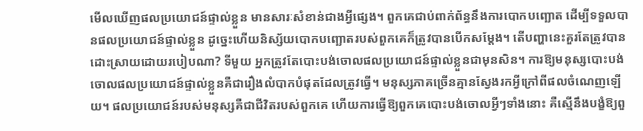មើលឃើញផលប្រយោជន៍ផ្ទាល់ខ្លួន មានសារៈសំខាន់ជាងអ្វីផ្សេង។ ពួកគេជាប់ពាក់ព័ន្ធនឹងការបោកបញ្ឆោត ដើម្បីទទួលបានផលប្រយោជន៍ផ្ទាល់ខ្លួន ដូច្នេះហើយនិស្ស័យបោកបញ្ឆោតរបស់ពួកគេក៏ត្រូវបានបើកសម្ដែង។ តើបញ្ហានេះគួរតែត្រូវបានដោះស្រាយដោយរបៀបណា? ទីមួយ អ្នកត្រូវតែបោះបង់ចោលផលប្រយោជន៍ផ្ទាល់ខ្លួនជាមុនសិន។ ការឱ្យមនុស្សបោះបង់ចោលផលប្រយោជន៍ផ្ទាល់ខ្លួនគឺជារឿងលំបាកបំផុតដែលត្រូវធ្វើ។ មនុស្សភាគច្រើនគ្មានស្វែងរកអ្វីក្រៅពីផលចំណេញឡើយ។ ផលប្រយោជន៍របស់មនុស្សគឺជាជីវិតរបស់ពួកគេ ហើយការធ្វើឱ្យពួកគេបោះបង់ចោលអ្វីៗទាំងនោះ គឺស្មើនឹងបង្ខំឱ្យពួ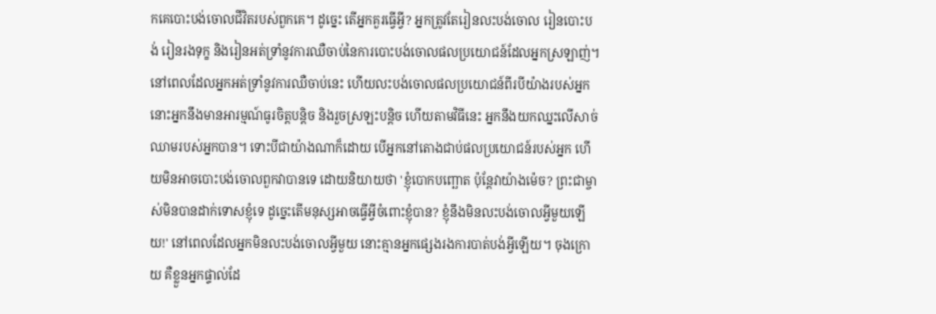កគេបោះបង់ចោលជីវិតរបស់ពួកគេ។ ដូច្នេះ តើអ្នកគួរធ្វើអ្វី? អ្នកត្រូវតែរៀនលះបង់ចោល រៀនបោះបង់ រៀនរងទុក្ខ និងរៀនអត់ទ្រាំនូវការឈឺចាប់នៃការបោះបង់ចោលផលប្រយោជន៍ដែលអ្នកស្រឡាញ់។ នៅពេលដែលអ្នកអត់ទ្រាំនូវការឈឺចាប់នេះ ហើយលះបង់ចោលផលប្រយោជន៍ពីរបីយ៉ាងរបស់អ្នក នោះអ្នកនឹងមានអារម្មណ៍ធូរចិត្តបន្តិច និងរួចស្រឡះបន្តិច ហើយតាមវិធីនេះ អ្នកនឹងយកឈ្នះលើសាច់ឈាមរបស់អ្នកបាន។ ទោះបីជាយ៉ាងណាក៏ដោយ បើអ្នកនៅតោងជាប់ផលប្រយោជន៍របស់អ្នក ហើយមិនអាចបោះបង់ចោលពួកវាបានទេ ដោយនិយាយថា 'ខ្ញុំបោកបញ្ឆោត ប៉ុន្តែវាយ៉ាងម៉េច? ព្រះជាម្ចាស់មិនបានដាក់ទោសខ្ញុំទេ ដូច្នេះតើមនុស្សអាចធ្វើអ្វីចំពោះខ្ញុំបាន? ខ្ញុំនឹងមិនលះបង់ចោលអ្វីមួយឡើយ!' នៅពេលដែលអ្នកមិនលះបង់ចោលអ្វីមួយ នោះគ្មានអ្នកផ្សេងរងការបាត់បង់អ្វីឡើយ។ ចុងក្រោយ គឺខ្លួនអ្នកផ្ទាល់ដែ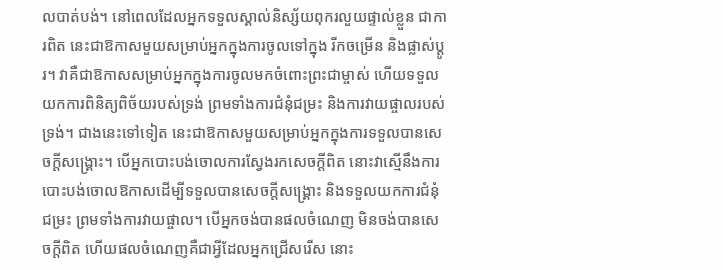លបាត់បង់។ នៅពេលដែលអ្នកទទួលស្គាល់និស្ស័យពុករលួយផ្ទាល់ខ្លួន ជាការពិត នេះជាឱកាសមួយសម្រាប់អ្នកក្នុងការចូលទៅក្នុង រីកចម្រើន និងផ្លាស់ប្ដូរ។ វាគឺជាឱកាសសម្រាប់អ្នកក្នុងការចូលមកចំពោះព្រះជាម្ចាស់ ហើយទទួលយកការពិនិត្យពិច័យរបស់ទ្រង់ ព្រមទាំងការជំនុំជម្រះ និងការវាយផ្ចាលរបស់ទ្រង់។ ជាងនេះទៅទៀត នេះជាឱកាសមួយសម្រាប់អ្នកក្នុងការទទួលបានសេចក្ដីសង្គ្រោះ។ បើអ្នកបោះបង់ចោលការស្វែងរកសេចក្ដីពិត នោះវាស្មើនឹងការបោះបង់ចោលឱកាសដើម្បីទទួលបានសេចក្ដីសង្គ្រោះ និងទទួលយកការជំនុំជម្រះ ព្រមទាំងការវាយផ្ចាល។ បើអ្នកចង់បានផលចំណេញ មិនចង់បានសេចក្ដីពិត ហើយផលចំណេញគឺជាអ្វីដែលអ្នកជ្រើសរើស នោះ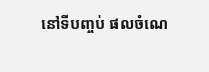នៅទីបញ្ចប់ ផលចំណេ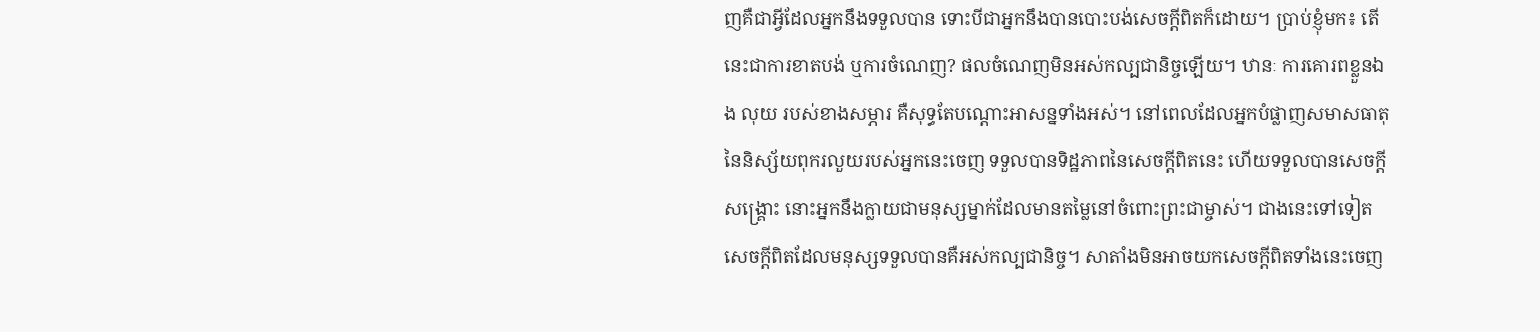ញគឺជាអ្វីដែលអ្នកនឹងទទួលបាន ទោះបីជាអ្នកនឹងបានបោះបង់សេចក្ដីពិតក៏ដោយ។ ប្រាប់ខ្ញុំមក៖ តើនេះជាការខាតបង់ ឬការចំណេញ? ផលចំណេញមិនអស់កល្បជានិច្ចឡើយ។ ឋានៈ ការគោរពខ្លួនឯង លុយ របស់ខាងសម្ភារ គឺសុទ្ធតែបណ្ដោះអាសន្នទាំងអស់។ នៅពេលដែលអ្នកបំផ្លាញសមាសធាតុនៃនិស្ស័យពុករលួយរបស់អ្នកនេះចេញ ទទួលបានទិដ្ឋភាពនៃសេចក្ដីពិតនេះ ហើយទទួលបានសេចក្ដីសង្គ្រោះ នោះអ្នកនឹងក្លាយជាមនុស្សម្នាក់ដែលមានតម្លៃនៅចំពោះព្រះជាម្ចាស់។ ជាងនេះទៅទៀត សេចក្ដីពិតដែលមនុស្សទទួលបានគឺអស់កល្បជានិច្ច។ សាតាំងមិនអាចយកសេចក្ដីពិតទាំងនេះចេញ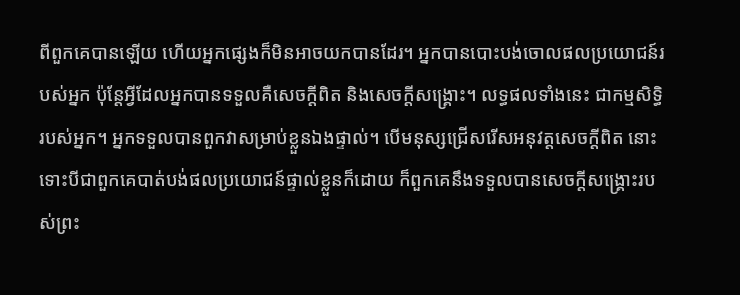ពីពួកគេបានឡើយ ហើយអ្នកផ្សេងក៏មិនអាចយកបានដែរ។ អ្នកបានបោះបង់ចោលផលប្រយោជន៍របស់អ្នក ប៉ុន្តែអ្វីដែលអ្នកបានទទួលគឺសេចក្ដីពិត និងសេចក្ដីសង្គ្រោះ។ លទ្ធផលទាំងនេះ ជាកម្មសិទ្ធិរបស់អ្នក។ អ្នកទទួលបានពួកវាសម្រាប់ខ្លួនឯងផ្ទាល់។ បើមនុស្សជ្រើសរើសអនុវត្តសេចក្ដីពិត នោះទោះបីជាពួកគេបាត់បង់ផលប្រយោជន៍ផ្ទាល់ខ្លួនក៏ដោយ ក៏ពួកគេនឹងទទួលបានសេចក្ដីសង្គ្រោះរបស់ព្រះ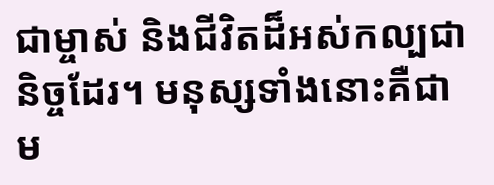ជាម្ចាស់ និងជីវិតដ៏អស់កល្បជានិច្ចដែរ។ មនុស្សទាំងនោះគឺជាម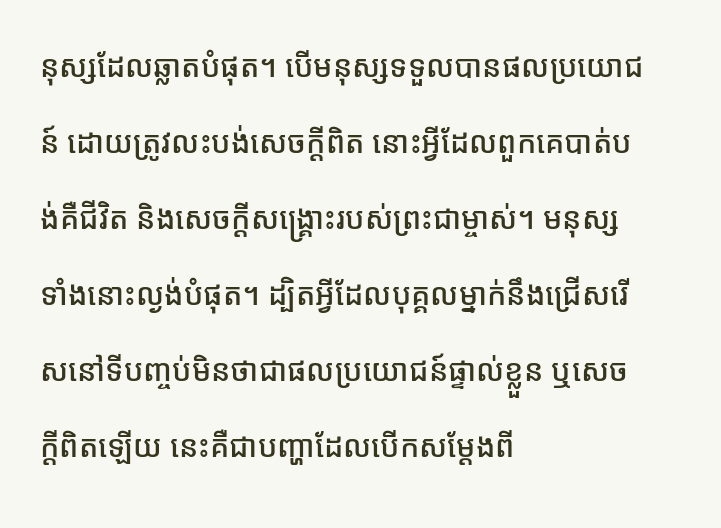នុស្សដែលឆ្លាតបំផុត។ បើមនុស្សទទួលបានផលប្រយោជន៍ ដោយត្រូវលះបង់សេចក្ដីពិត នោះអ្វីដែលពួកគេបាត់បង់គឺជីវិត និងសេចក្ដីសង្គ្រោះរបស់ព្រះជាម្ចាស់។ មនុស្សទាំងនោះល្ងង់បំផុត។ ដ្បិតអ្វីដែលបុគ្គលម្នាក់នឹងជ្រើសរើសនៅទីបញ្ចប់មិនថាជាផលប្រយោជន៍ផ្ទាល់ខ្លួន ឬសេចក្ដីពិតឡើយ នេះគឺជាបញ្ហាដែលបើកសម្ដែងពី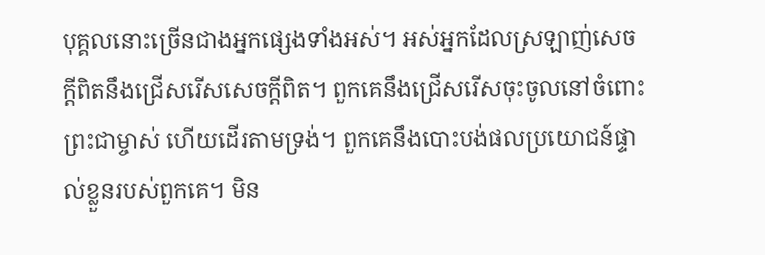បុគ្គលនោះច្រើនជាងអ្នកផ្សេងទាំងអស់។ អស់អ្នកដែលស្រឡាញ់សេចក្ដីពិតនឹងជ្រើសរើសសេចក្ដីពិត។ ពួកគេនឹងជ្រើសរើសចុះចូលនៅចំពោះព្រះជាម្ចាស់ ហើយដើរតាមទ្រង់។ ពួកគេនឹងបោះបង់ផលប្រយោជន៍ផ្ទាល់ខ្លួនរបស់ពួកគេ។ មិន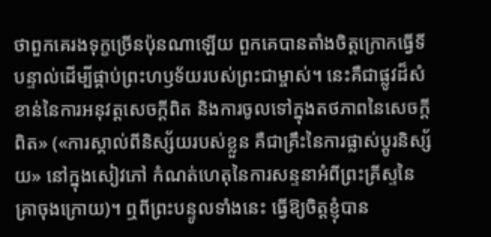ថាពួកគេរងទុក្ខច្រើនប៉ុនណាឡើយ ពួកគេបានតាំងចិត្តក្រោកធ្វើទីបន្ទាល់ដើម្បីផ្គាប់ព្រះហឫទ័យរបស់ព្រះជាម្ចាស់។ នេះគឺជាផ្លូវដ៏សំខាន់នៃការអនុវត្តសេចក្ដីពិត និងការចូលទៅក្នុងតថភាពនៃសេចក្ដីពិត» («ការស្គាល់ពីនិស្ស័យរបស់ខ្លួន គឺជាគ្រឹះនៃការផ្លាស់ប្តូរនិស្ស័យ» នៅក្នុងសៀវភៅ កំណត់ហេតុនៃការសន្ទនាអំពីព្រះគ្រីស្ទនៃគ្រាចុងក្រោយ)។ ឮពីព្រះបន្ទូលទាំងនេះ ធ្វើឱ្យចិត្តខ្ញុំបាន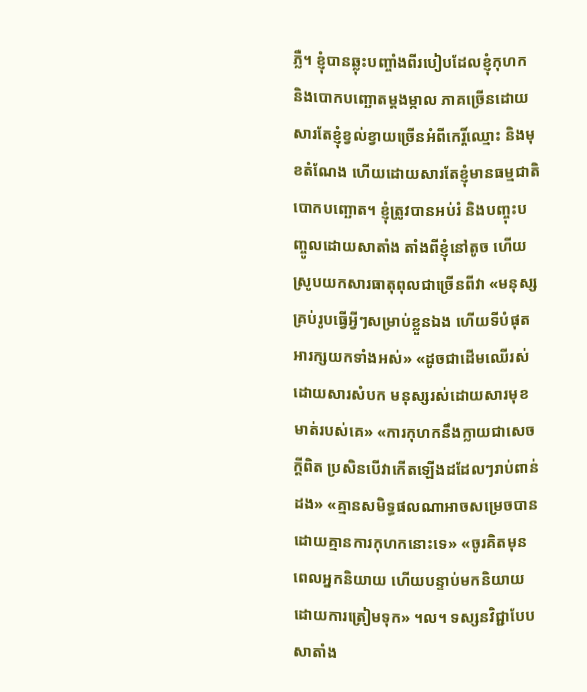ភ្លឺ។ ខ្ញុំបានឆ្លុះបញ្ចាំងពីរបៀបដែលខ្ញុំកុហក និងបោកបញ្ឆោតម្តងម្កាល ភាគច្រើនដោយសារតែខ្ញុំខ្វល់ខ្វាយច្រើនអំពីកេរ្តិ៍ឈ្មោះ និងមុខតំណែង ហើយដោយសារតែខ្ញុំមានធម្មជាតិបោកបញ្ឆោត។ ខ្ញុំត្រូវបានអប់រំ និងបញ្ចុះបញ្ចូលដោយសាតាំង តាំងពីខ្ញុំនៅតូច ហើយស្រូបយកសារធាតុពុលជាច្រើនពីវា «មនុស្សគ្រប់រូបធ្វើអ្វីៗសម្រាប់ខ្លួនឯង ហើយទីបំផុតអារក្សយកទាំងអស់» «ដូចជាដើមឈើរស់ដោយសារសំបក មនុស្សរស់ដោយសារមុខមាត់របស់គេ» «ការកុហកនឹងក្លាយជាសេចក្ដីពិត ប្រសិនបើវាកើតឡើងដដែលៗរាប់ពាន់ដង» «គ្មានសមិទ្ធផលណាអាចសម្រេចបានដោយគ្មានការកុហកនោះទេ» «ចូរគិតមុនពេលអ្នកនិយាយ ហើយបន្ទាប់មកនិយាយដោយការត្រៀមទុក» ។ល។ ទស្សនវិជ្ជាបែបសាតាំង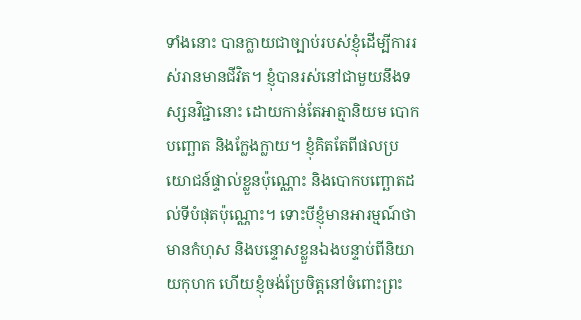ទាំងនោះ បានក្លាយជាច្បាប់របស់ខ្ញុំដើម្បីការរស់រានមានជីវិត។ ខ្ញុំបានរស់នៅជាមួយនឹងទស្សនវិជ្ជានោះ ដោយកាន់តែអាត្មានិយម បោកបញ្ឆោត និងក្លែងក្លាយ។ ខ្ញុំគិតតែពីផលប្រយោជន៍ផ្ទាល់ខ្លួនប៉ុណ្ណោះ និងបោកបញ្ឆោតដល់ទីបំផុតប៉ុណ្ណោះ។ ទោះបីខ្ញុំមានអារម្មណ៍ថាមានកំហុស និងបន្ទោសខ្លួនឯងបន្ទាប់ពីនិយាយកុហក ហើយខ្ញុំចង់ប្រែចិត្តនៅចំពោះព្រះ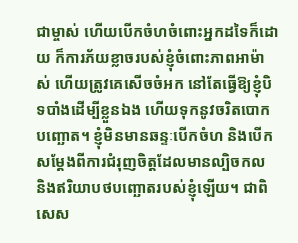ជាម្ចាស់ ហើយបើកចំហចំពោះអ្នកដទៃក៏ដោយ ក៏ការភ័យខ្លាចរបស់ខ្ញុំចំពោះភាពអាម៉ាស់ ហើយត្រូវគេសើចចំអក នៅតែធ្វើឱ្យខ្ញុំបិទបាំងដើម្បីខ្លួនឯង ហើយទុកនូវចរិតបោកបញ្ឆោត។ ខ្ញុំមិនមានឆន្ទៈបើកចំហ និងបើកសម្ដែងពីការជំរុញចិត្តដែលមានល្បិចកល និងឥរិយាបថបញ្ឆោតរបស់ខ្ញុំឡើយ។ ជាពិសេស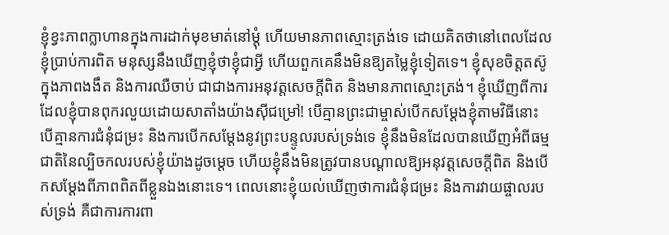ខ្ញុំខ្វះភាពក្លាហានក្នុងការដាក់មុខមាត់នៅម្ដុំ ហើយមានភាពស្មោះត្រង់ទេ ដោយគិតថានៅពេលដែលខ្ញុំប្រាប់ការពិត មនុស្សនឹងឃើញខ្ញុំថាខ្ញុំជាអ្វី ហើយពួកគេនឹងមិនឱ្យតម្លៃខ្ញុំទៀតទេ។ ខ្ញុំសុខចិត្តតស៊ូក្នុងភាពងងឹត និងការឈឺចាប់ ជាជាងការអនុវត្តសេចក្ដីពិត និងមានភាពស្មោះត្រង់។ ខ្ញុំឃើញពីការដែលខ្ញុំបានពុករលួយដោយសាតាំងយ៉ាងស៊ីជម្រៅ! បើគ្មានព្រះជាម្ចាស់បើកសម្ដែងខ្ញុំតាមវិធីនោះ បើគ្មានការជំនុំជម្រះ និងការបើកសម្តែងនូវព្រះបន្ទូលរបស់ទ្រង់ទេ ខ្ញុំនឹងមិនដែលបានឃើញអំពីធម្មជាតិនៃល្បិចកលរបស់ខ្ញុំយ៉ាងដូចម្ដេច ហើយខ្ញុំនឹងមិនត្រូវបានបណ្ដាលឱ្យអនុវត្តសេចក្ដីពិត និងបើកសម្ដែងពីភាពពិតពីខ្លួនឯងនោះទេ។ ពេលនោះខ្ញុំយល់ឃើញថាការជំនុំជម្រះ និងការវាយផ្ចាលរបស់ទ្រង់ គឺជាការការពា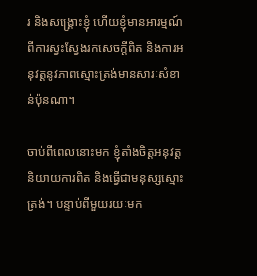រ និងសង្គ្រោះខ្ញុំ ហើយខ្ញុំមានអារម្មណ៍ពីការស្វះស្វែងរកសេចក្ដីពិត និងការអនុវត្តនូវភាពស្មោះត្រង់មានសារៈសំខាន់ប៉ុនណា។

ចាប់ពីពេលនោះមក ខ្ញុំតាំងចិត្តអនុវត្តនិយាយការពិត និងធ្វើជាមនុស្សស្មោះត្រង់។ បន្ទាប់ពីមួយរយៈមក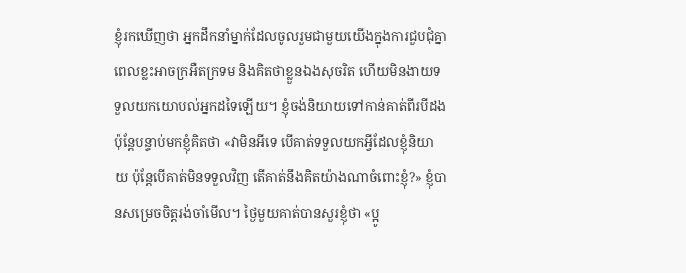ខ្ញុំរកឃើញថា អ្នកដឹកនាំម្នាក់ដែលចូលរួមជាមួយយើងក្នុងការជួបជុំគ្នា ពេលខ្លះអាចក្រអឺតក្រទម និងគិតថាខ្លួនឯងសុចរិត ហើយមិនងាយទទួលយកយោបល់អ្នកដទៃឡើយ។ ខ្ញុំចង់និយាយទៅកាន់គាត់ពីរបីដង ប៉ុន្តែបន្ទាប់មកខ្ញុំគិតថា «វាមិនអីទេ បើគាត់ទទួលយកអ្វីដែលខ្ញុំនិយាយ ប៉ុន្តែបើគាត់មិនទទួលវិញ តើគាត់នឹងគិតយ៉ាងណាចំពោះខ្ញុំ?» ខ្ញុំបានសម្រេចចិត្តរង់ចាំមើល។ ថ្ងៃមួយគាត់បានសួរខ្ញុំថា «ប្អូ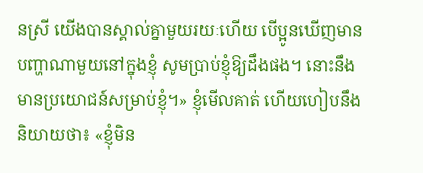នស្រី យើងបានស្គាល់គ្នាមួយរយៈហើយ បើប្អូនឃើញមានបញ្ហាណាមួយនៅក្នុងខ្ញុំ សូមប្រាប់ខ្ញុំឱ្យដឹងផង។ នោះនឹងមានប្រយោជន៍សម្រាប់ខ្ញុំ។» ខ្ញុំមើលគាត់ ហើយហៀបនឹងនិយាយថា៖ «ខ្ញុំមិន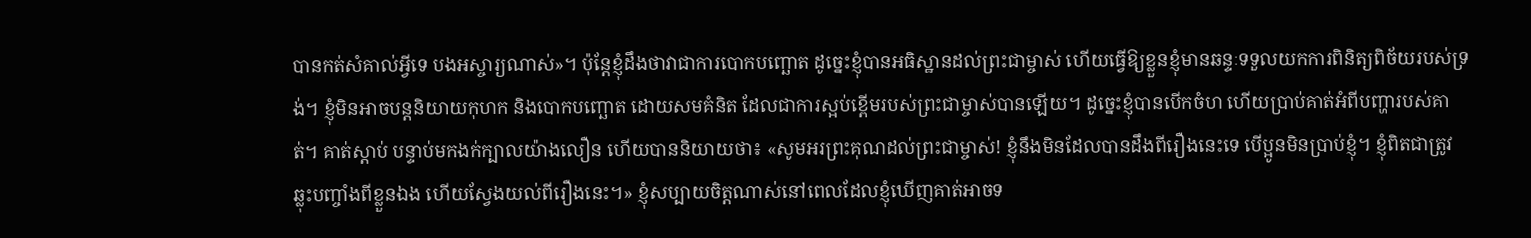បានកត់សំគាល់អ្វីទេ បងអស្ចារ្យណាស់»។ ប៉ុន្តែខ្ញុំដឹងថាវាជាការបោកបញ្ឆោត ដូច្នេះខ្ញុំបានអធិស្ឋានដល់ព្រះជាម្ចាស់ ហើយធ្វើឱ្យខ្លួនខ្ញុំមានឆន្ទៈទទួលយកការពិនិត្យពិច័យរបស់ទ្រង់។ ខ្ញុំមិនអាចបន្តនិយាយកុហក និងបោកបញ្ឆោត ដោយសមគំនិត ដែលជាការស្អប់ខ្ពើមរបស់ព្រះជាម្ចាស់បានឡើយ។ ដូច្នេះខ្ញុំបានបើកចំហ ហើយប្រាប់គាត់អំពីបញ្ហារបស់គាត់។ គាត់ស្តាប់ បន្ទាប់មកងក់ក្បាលយ៉ាងលឿន ហើយបាននិយាយថា៖ «សូមអរព្រះគុណដល់ព្រះជាម្ចាស់! ខ្ញុំនឹងមិនដែលបានដឹងពីរឿងនេះទេ បើប្អូនមិនប្រាប់ខ្ញុំ។ ខ្ញុំពិតជាត្រូវឆ្លុះបញ្ចាំងពីខ្លួនឯង ហើយស្វែងយល់ពីរឿងនេះ។» ខ្ញុំសប្បាយចិត្តណាស់នៅពេលដែលខ្ញុំឃើញគាត់អាចទ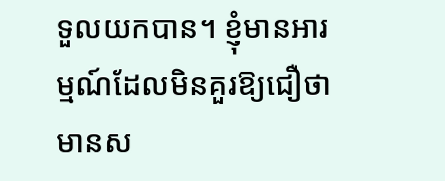ទួលយកបាន។ ខ្ញុំមានអារម្មណ៍ដែលមិនគួរឱ្យជឿថាមានស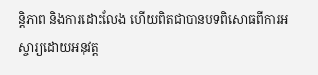ន្តិភាព និងការដោះលែង ហើយពិតជាបានបទពិសោធពីការអស្ចារ្យដោយអនុវត្ត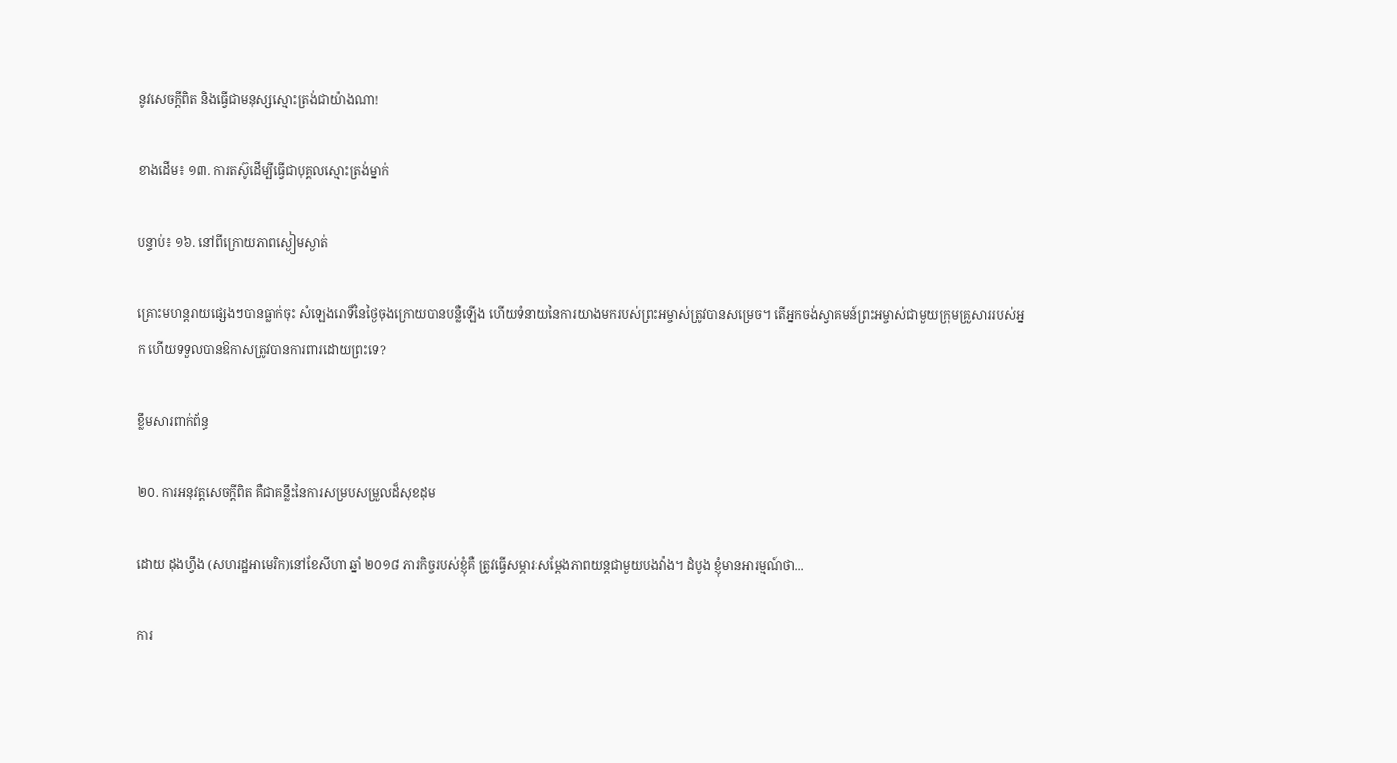នូវសេចក្ដីពិត និងធ្វើជាមនុស្សស្មោះត្រង់ជាយ៉ាងណា!

ខាងដើម៖ ១៣. ការតស៊ូដើម្បីធ្វើជាបុគ្គលស្មោះត្រង់ម្នាក់

បន្ទាប់៖ ១៦. នៅពីក្រោយភាពស្ងៀមស្ងាត់

គ្រោះមហន្តរាយផ្សេងៗបានធ្លាក់ចុះ សំឡេងរោទិ៍នៃថ្ងៃចុងក្រោយបានបន្លឺឡើង ហើយទំនាយនៃការយាងមករបស់ព្រះអម្ចាស់ត្រូវបានសម្រេច។ តើអ្នកចង់ស្វាគមន៍ព្រះអម្ចាស់ជាមួយក្រុមគ្រួសាររបស់អ្នក ហើយទទួលបានឱកាសត្រូវបានការពារដោយព្រះទេ?

ខ្លឹមសារពាក់ព័ន្ធ

២០. ការអនុវត្តសេចក្ដីពិត គឺជាគន្លឹះនៃការសម្របសម្រួលដ៏សុខដុម

ដោយ ដុងហ្វឹង (សហរដ្ឋអាមេរិក)នៅខែសីហា ឆ្នាំ ២០១៨ ភារកិច្ចរបស់ខ្ញុំគឺ ត្រូវធ្វើសម្ភារៈសម្ដែងភាពយន្តជាមួយបងវ៉ាង។ ដំបូង ខ្ញុំមានអារម្មណ៍ថា...

ការ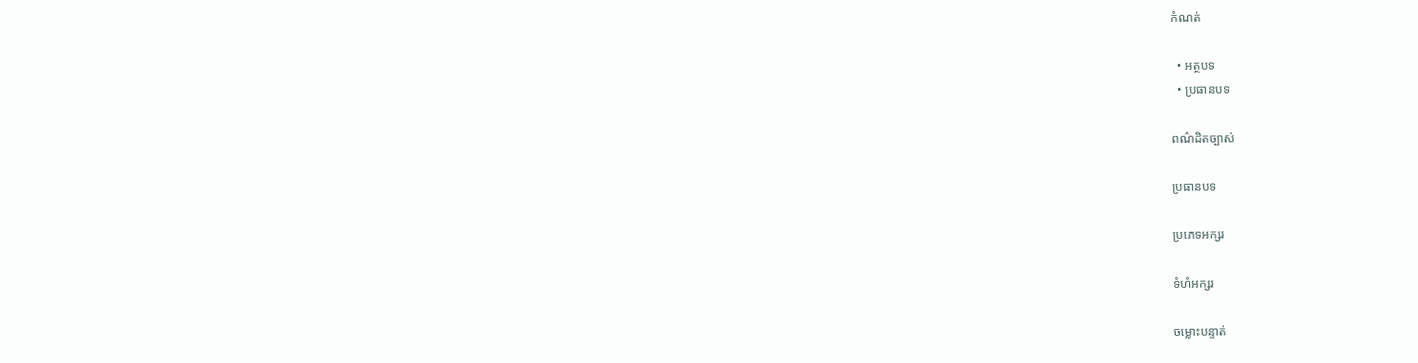កំណត់

  • អត្ថបទ
  • ប្រធានបទ

ពណ៌ដិតច្បាស់

ប្រធានបទ

ប្រភេទអក្សរ

ទំហំអក្សរ

ចម្លោះបន្ទាត់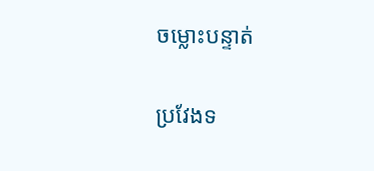ចម្លោះបន្ទាត់

ប្រវែងទ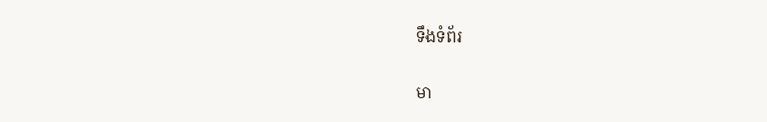ទឹងទំព័រ

មា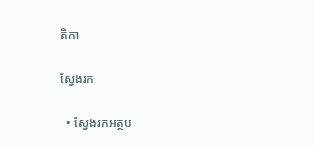តិកា

ស្វែងរក

  • ស្វែងរកអត្ថប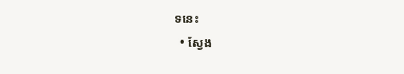ទនេះ
  • ស្វែង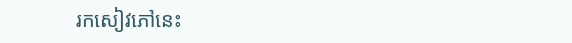រកសៀវភៅនេះ